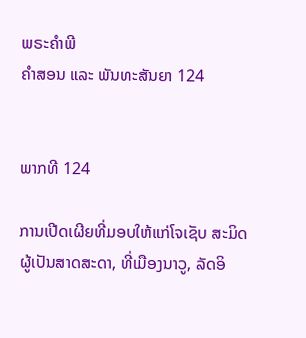ພຣະຄຳພີ
ຄຳສອນ ແລະ ພັນທະສັນຍາ 124


ພາກທີ 124

ການເປີດເຜີຍທີ່ມອບໃຫ້ແກ່ໂຈເຊັບ ສະມິດ ຜູ້ເປັນສາດສະດາ, ທີ່ເມືອງນາວູ, ລັດອິ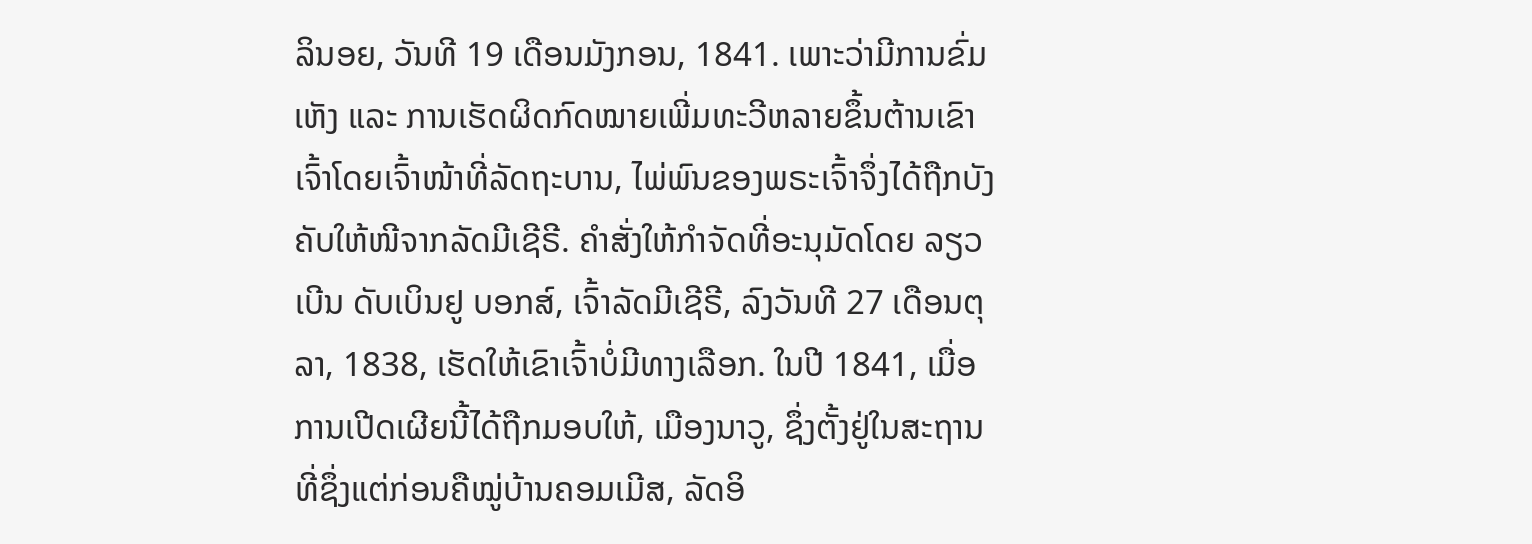ລິນອຍ, ວັນທີ 19 ເດືອນມັງກອນ, 1841. ເພາະວ່າມີການຂົ່ມເຫັງ ແລະ ການເຮັດຜິດກົດໝາຍເພີ່ມທະວີຫລາຍຂຶ້ນຕ້ານເຂົາເຈົ້າໂດຍເຈົ້າໜ້າທີ່ລັດຖະບານ, ໄພ່ພົນຂອງພຣະເຈົ້າຈຶ່ງໄດ້ຖືກບັງຄັບໃຫ້ໜີຈາກລັດມີເຊີຣີ. ຄຳສັ່ງໃຫ້ກຳຈັດທີ່ອະນຸມັດໂດຍ ລຽວເບີນ ດັບເບິນຢູ ບອກສ໌, ເຈົ້າລັດມີເຊີຣີ, ລົງວັນທີ 27 ເດືອນຕຸລາ, 1838, ເຮັດໃຫ້ເຂົາເຈົ້າບໍ່ມີທາງເລືອກ. ໃນປີ 1841, ເມື່ອການເປີດເຜີຍນີ້ໄດ້ຖືກມອບໃຫ້, ເມືອງນາວູ, ຊຶ່ງຕັ້ງຢູ່ໃນສະຖານທີ່ຊຶ່ງແຕ່ກ່ອນຄືໝູ່ບ້ານຄອມເມີສ, ລັດອິ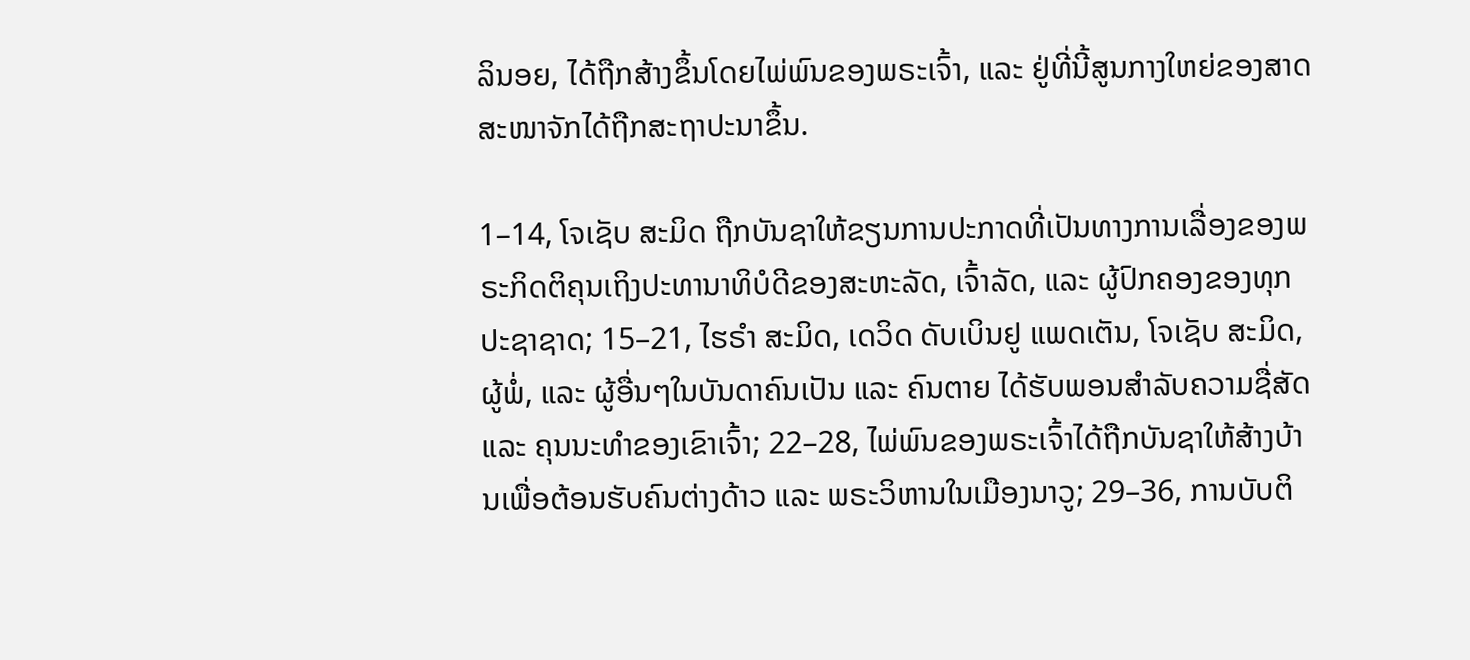ລິນອຍ, ໄດ້ຖືກສ້າງຂຶ້ນໂດຍໄພ່ພົນຂອງພຣະເຈົ້າ, ແລະ ຢູ່ທີ່ນີ້ສູນກາງໃຫຍ່ຂອງສາດສະໜາຈັກໄດ້ຖືກສະຖາປະນາຂຶ້ນ.

1–14, ໂຈເຊັບ ສະມິດ ຖືກບັນຊາໃຫ້ຂຽນການປະກາດທີ່ເປັນທາງການເລື່ອງຂອງພຣະກິດຕິຄຸນເຖິງປະທານາທິບໍດີຂອງສະຫະລັດ, ເຈົ້າລັດ, ແລະ ຜູ້ປົກຄອງຂອງທຸກປະຊາຊາດ; 15–21, ໄຮຣຳ ສະມິດ, ເດວິດ ດັບເບິນຢູ ແພດເຕັນ, ໂຈເຊັບ ສະມິດ, ຜູ້ພໍ່, ແລະ ຜູ້ອື່ນໆໃນບັນດາຄົນເປັນ ແລະ ຄົນຕາຍ ໄດ້ຮັບພອນສຳລັບຄວາມຊື່ສັດ ແລະ ຄຸນນະທຳຂອງເຂົາເຈົ້າ; 22–28, ໄພ່ພົນຂອງພຣະເຈົ້າໄດ້ຖືກບັນຊາໃຫ້ສ້າງບ້ານເພື່ອຕ້ອນຮັບຄົນຕ່າງດ້າວ ແລະ ພຣະວິຫານໃນເມືອງນາວູ; 29–36, ການບັບຕິ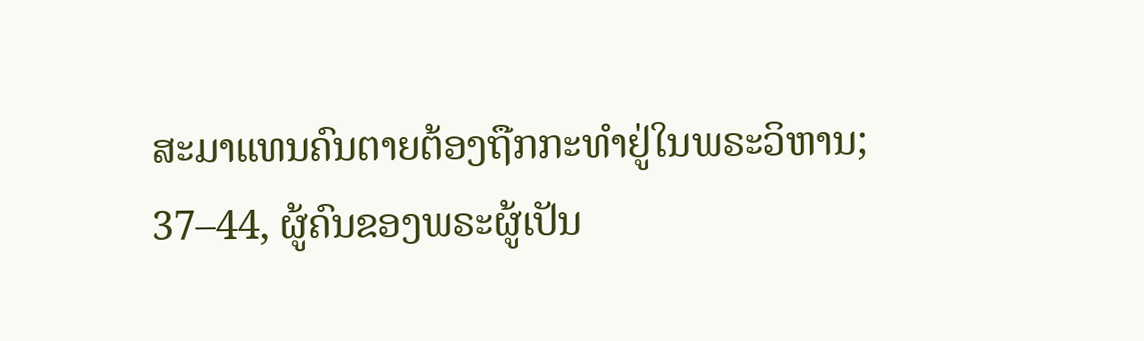ສະມາແທນຄົນຕາຍຕ້ອງຖືກກະທຳຢູ່ໃນພຣະວິຫານ; 37–44, ຜູ້ຄົນຂອງພຣະຜູ້ເປັນ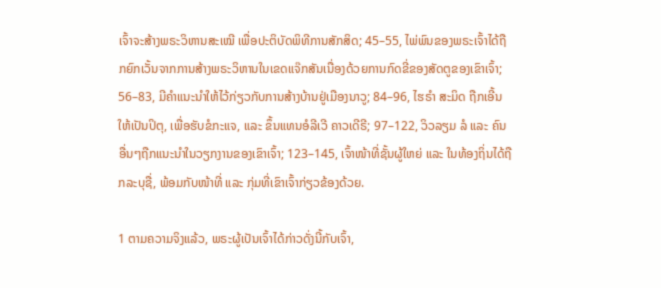ເຈົ້າຈະສ້າງພຣະວິຫານສະເໝີ ເພື່ອປະຕິບັດພິທີການສັກສິດ; 45–55, ໄພ່ພົນຂອງພຣະເຈົ້າໄດ້ຖືກຍົກເວັ້ນຈາກການສ້າງພຣະວິຫານໃນເຂດແຈ໊ກສັນເນື່ອງດ້ວຍການກົດຂີ່ຂອງສັດຕູຂອງເຂົາເຈົ້າ; 56–83, ມີຄຳແນະນຳໃຫ້ໄວ້ກ່ຽວກັບການສ້າງບ້ານຢູ່ເມືອງນາວູ; 84–96, ໄຮຣຳ ສະມິດ ຖືກເອີ້ນໃຫ້ເປັນປິຕຸ, ເພື່ອຮັບຂໍກະແຈ, ແລະ ຂຶ້ນແທນອໍລີເວີ ຄາວເດີຣີ; 97–122, ວິວລຽມ ລໍ ແລະ ຄົນອື່ນໆຖືກແນະນຳໃນວຽກງານຂອງເຂົາເຈົ້າ; 123–145, ເຈົ້າໜ້າທີ່ຊັ້ນຜູ້ໃຫຍ່ ແລະ ໃນທ້ອງຖິ່ນໄດ້ຖືກລະບຸຊື່, ພ້ອມກັບໜ້າທີ່ ແລະ ກຸ່ມທີ່ເຂົາເຈົ້າກ່ຽວຂ້ອງດ້ວຍ.

1 ຕາມຄວາມຈິງແລ້ວ, ພຣະຜູ້ເປັນເຈົ້າໄດ້ກ່າວດັ່ງນີ້ກັບເຈົ້າ,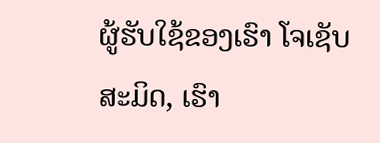ຜູ້ຮັບໃຊ້ຂອງເຮົາ ໂຈເຊັບ ສະມິດ, ເຮົາ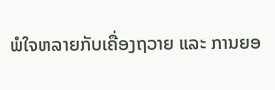ພໍໃຈຫລາຍກັບເຄື່ອງຖວາຍ ແລະ ການຍອ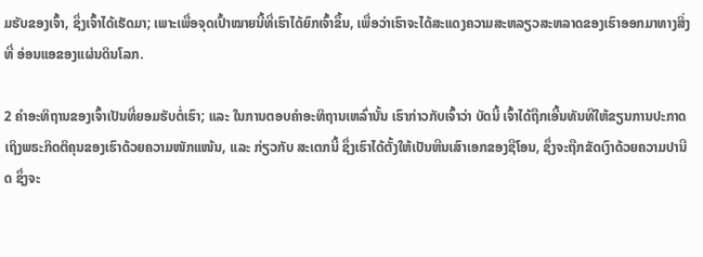ມຮັບຂອງເຈົ້າ, ຊຶ່ງເຈົ້າໄດ້ເຮັດມາ; ເພາະເພື່ອຈຸດເປົ້າໝາຍນີ້ທີ່ເຮົາໄດ້ຍົກເຈົ້າຂຶ້ນ, ເພື່ອວ່າເຮົາຈະໄດ້ສະແດງຄວາມສະຫລຽວສະຫລາດຂອງເຮົາອອກມາທາງສິ່ງທີ່ ອ່ອນແອຂອງແຜ່ນດິນໂລກ.

2 ຄຳອະທິຖານຂອງເຈົ້າເປັນທີ່ຍອມຮັບຕໍ່ເຮົາ; ແລະ ໃນການຕອບຄຳອະທິຖານເຫລົ່ານັ້ນ ເຮົາກ່າວກັບເຈົ້າວ່າ ບັດນີ້ ເຈົ້າໄດ້ຖືກເອີ້ນທັນທີໃຫ້ຂຽນການປະກາດເຖິງພຣະກິດຕິຄຸນຂອງເຮົາດ້ວຍຄວາມໜັກແໜ້ນ, ແລະ ກ່ຽວກັບ ສະເຕກນີ້ ຊຶ່ງເຮົາໄດ້ຕັ້ງໃຫ້ເປັນຫີນເສົາເອກຂອງຊີໂອນ, ຊຶ່ງຈະຖືກຂັດເງົາດ້ວຍຄວາມປານີດ ຊຶ່ງຈະ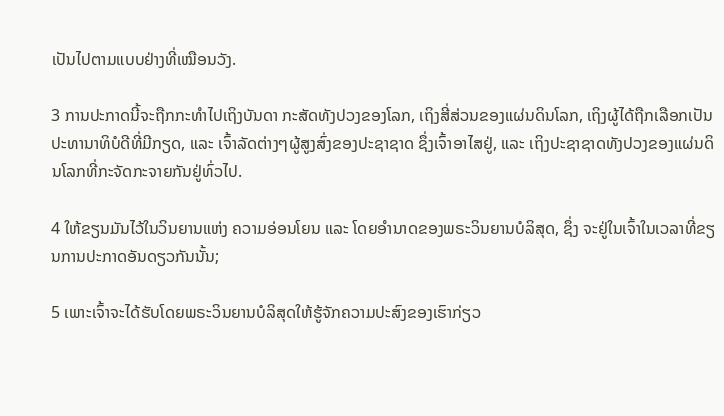ເປັນໄປຕາມແບບຢ່າງທີ່ເໝືອນວັງ.

3 ການປະກາດນີ້ຈະຖືກກະທຳໄປເຖິງບັນດາ ກະສັດທັງປວງຂອງໂລກ, ເຖິງສີ່ສ່ວນຂອງແຜ່ນດິນໂລກ, ເຖິງຜູ້ໄດ້ຖືກເລືອກເປັນປະທານາທິບໍດີທີ່ມີກຽດ, ແລະ ເຈົ້າລັດຕ່າງໆຜູ້ສູງສົ່ງຂອງປະຊາຊາດ ຊຶ່ງເຈົ້າອາໄສຢູ່, ແລະ ເຖິງປະຊາຊາດທັງປວງຂອງແຜ່ນດິນໂລກທີ່ກະຈັດກະຈາຍກັນຢູ່ທົ່ວໄປ.

4 ໃຫ້ຂຽນມັນໄວ້ໃນວິນຍານແຫ່ງ ຄວາມອ່ອນໂຍນ ແລະ ໂດຍອຳນາດຂອງພຣະວິນຍານບໍລິສຸດ, ຊຶ່ງ ຈະຢູ່ໃນເຈົ້າໃນເວລາທີ່ຂຽນການປະກາດອັນດຽວກັນນັ້ນ;

5 ເພາະເຈົ້າຈະໄດ້ຮັບໂດຍພຣະວິນຍານບໍລິສຸດໃຫ້ຮູ້ຈັກຄວາມປະສົງຂອງເຮົາກ່ຽວ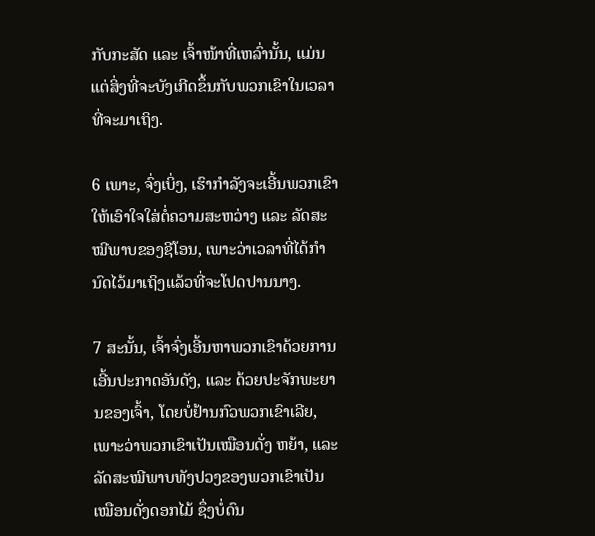ກັບກະສັດ ແລະ ເຈົ້າໜ້າທີ່ເຫລົ່ານັ້ນ, ແມ່ນແຕ່ສິ່ງທີ່ຈະບັງເກີດຂຶ້ນກັບພວກເຂົາໃນເວລາທີ່ຈະມາເຖິງ.

6 ເພາະ, ຈົ່ງເບິ່ງ, ເຮົາກຳລັງຈະເອີ້ນພວກເຂົາໃຫ້ເອົາໃຈໃສ່ຕໍ່ຄວາມສະຫວ່າງ ແລະ ລັດສະໝີພາບຂອງຊີໂອນ, ເພາະວ່າເວລາທີ່ໄດ້ກຳນົດໄວ້ມາເຖິງແລ້ວທີ່ຈະໂປດປານນາງ.

7 ສະນັ້ນ, ເຈົ້າຈົ່ງເອີ້ນຫາພວກເຂົາດ້ວຍການເອີ້ນປະກາດອັນດັງ, ແລະ ດ້ວຍປະຈັກພະຍານຂອງເຈົ້າ, ໂດຍບໍ່ຢ້ານກົວພວກເຂົາເລີຍ, ເພາະວ່າພວກເຂົາເປັນເໝືອນດັ່ງ ຫຍ້າ, ແລະ ລັດສະໝີພາບທັງປວງຂອງພວກເຂົາເປັນເໝືອນດັ່ງດອກໄມ້ ຊຶ່ງບໍ່ດົນ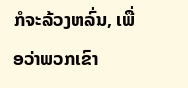ກໍຈະລ້ວງຫລົ່ນ, ເພື່ອວ່າພວກເຂົາ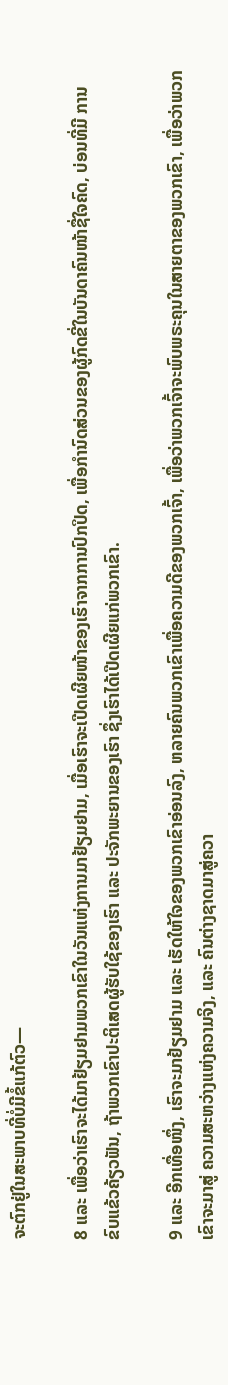ຈະຕົກຢູ່ໃນສະພາບທີ່ບໍ່ມີຂໍ້ແກ້ຕົວ—

8 ແລະ ເພື່ອວ່າເຮົາຈະໄດ້ມາຢ້ຽມຢາມພວກເຂົາໃນວັນແຫ່ງການມາຢ້ຽມຢາມ, ເມື່ອເຮົາຈະເປີດເຜີຍໜ້າຂອງເຮົາຈາກການປົກປິດ, ເພື່ອກຳນົດສ່ວນຂອງຜູ້ກົດຂີ່ໃນບັນດາຄົນໜ້າຊື່ໃຈຄົດ, ບ່ອນທີ່ມີ ການຂົບແຂ້ວຄ້ຽວຟັນ, ຖ້າພວກເຂົາປະຕິເສດຜູ້ຮັບໃຊ້ຂອງເຮົາ ແລະ ປະຈັກພະຍານຂອງເຮົາ ຊຶ່ງເຮົາໄດ້ເປີດເຜີຍແກ່ພວກເຂົາ.

9 ແລະ ອີກເທື່ອໜຶ່ງ, ເຮົາຈະມາຢ້ຽມຢາມ ແລະ ເຮັດໃຫ້ໃຈຂອງພວກເຂົາອ່ອນລົງ, ຫລາຍຄົນພວກເຂົາເພື່ອຄວາມດີຂອງພວກເຈົ້າ, ເພື່ອວ່າພວກເຈົ້າຈະພົບພຣະຄຸນໃນສາຍຕາຂອງພວກເຂົາ, ເພື່ອວ່າພວກເຂົາຈະມາສູ່ ຄວາມສະຫວ່າງແຫ່ງຄວາມຈິງ, ແລະ ຄົນຕ່າງຊາດມາສູ່ຄວາ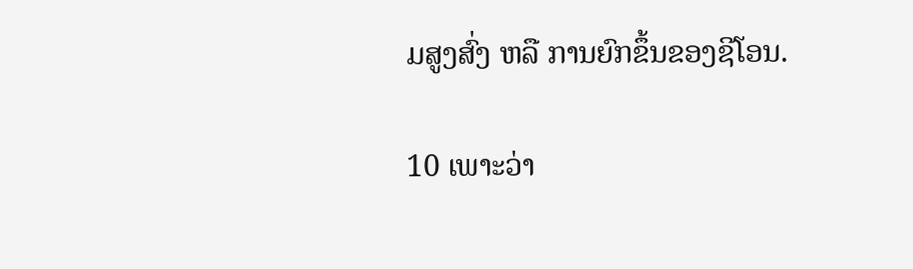ມສູງສົ່ງ ຫລື ການຍົກຂຶ້ນຂອງຊີໂອນ.

10 ເພາະວ່າ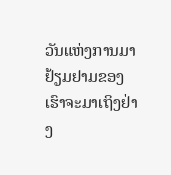ວັນແຫ່ງການມາຢ້ຽມຢາມຂອງເຮົາຈະມາເຖິງຢ່າງ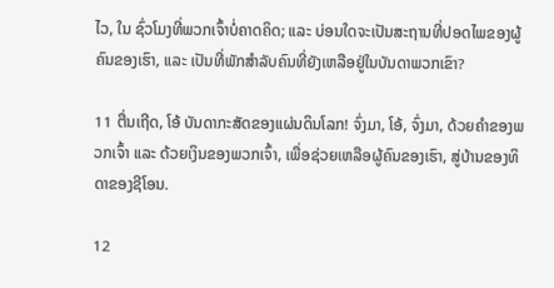ໄວ, ໃນ ຊົ່ວໂມງທີ່ພວກເຈົ້າບໍ່ຄາດຄິດ; ແລະ ບ່ອນໃດຈະເປັນສະຖານທີ່ປອດໄພຂອງຜູ້ຄົນຂອງເຮົາ, ແລະ ເປັນທີ່ພັກສຳລັບຄົນທີ່ຍັງເຫລືອຢູ່ໃນບັນດາພວກເຂົາ?

11 ຕື່ນເຖີດ, ໂອ້ ບັນດາກະສັດຂອງແຜ່ນດິນໂລກ! ຈົ່ງມາ, ໂອ້, ຈົ່ງມາ, ດ້ວຍຄຳຂອງພວກເຈົ້າ ແລະ ດ້ວຍເງິນຂອງພວກເຈົ້າ, ເພື່ອຊ່ວຍເຫລືອຜູ້ຄົນຂອງເຮົາ, ສູ່ບ້ານຂອງທິດາຂອງຊີໂອນ.

12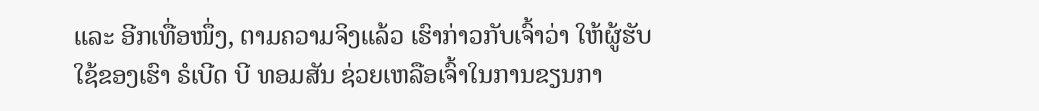ແລະ ອີກເທື່ອໜຶ່ງ, ຕາມຄວາມຈິງແລ້ວ ເຮົາກ່າວກັບເຈົ້າວ່າ ໃຫ້ຜູ້ຮັບໃຊ້ຂອງເຮົາ ຣໍເບີດ ບີ ທອມສັນ ຊ່ວຍເຫລືອເຈົ້າໃນການຂຽນກາ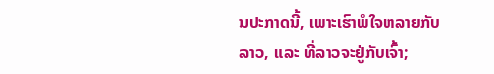ນປະກາດນີ້, ເພາະເຮົາພໍໃຈຫລາຍກັບລາວ, ແລະ ທີ່ລາວຈະຢູ່ກັບເຈົ້າ;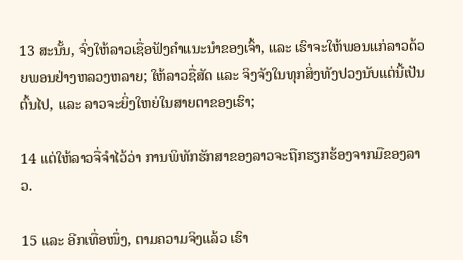13 ສະນັ້ນ, ຈົ່ງໃຫ້ລາວເຊື່ອຟັງຄຳແນະນຳຂອງເຈົ້າ, ແລະ ເຮົາຈະໃຫ້ພອນແກ່ລາວດ້ວຍພອນຢ່າງຫລວງຫລາຍ; ໃຫ້ລາວຊື່ສັດ ແລະ ຈິງຈັງໃນທຸກສິ່ງທັງປວງນັບແຕ່ນີ້ເປັນຕົ້ນໄປ, ແລະ ລາວຈະຍິ່ງໃຫຍ່ໃນສາຍຕາຂອງເຮົາ;

14 ແຕ່ໃຫ້ລາວຈື່ຈຳໄວ້ວ່າ ການພິທັກຮັກສາຂອງລາວຈະຖືກຮຽກຮ້ອງຈາກມືຂອງລາວ.

15 ແລະ ອີກເທື່ອໜຶ່ງ, ຕາມຄວາມຈິງແລ້ວ ເຮົາ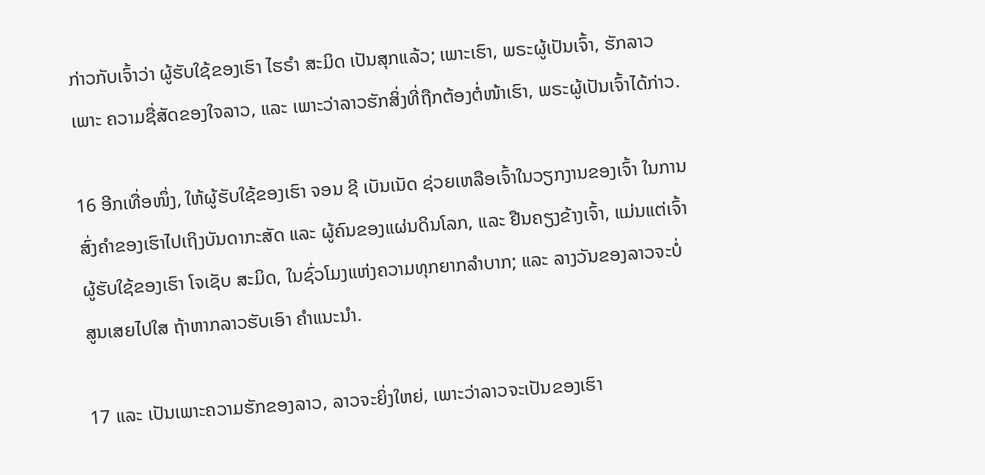ກ່າວກັບເຈົ້າວ່າ ຜູ້ຮັບໃຊ້ຂອງເຮົາ ໄຮຣຳ ສະມິດ ເປັນສຸກແລ້ວ; ເພາະເຮົາ, ພຣະຜູ້ເປັນເຈົ້າ, ຮັກລາວ ເພາະ ຄວາມຊື່ສັດຂອງໃຈລາວ, ແລະ ເພາະວ່າລາວຮັກສິ່ງທີ່ຖືກຕ້ອງຕໍ່ໜ້າເຮົາ, ພຣະຜູ້ເປັນເຈົ້າໄດ້ກ່າວ.

16 ອີກເທື່ອໜຶ່ງ, ໃຫ້ຜູ້ຮັບໃຊ້ຂອງເຮົາ ຈອນ ຊີ ເບັນເນັດ ຊ່ວຍເຫລືອເຈົ້າໃນວຽກງານຂອງເຈົ້າ ໃນການສົ່ງຄຳຂອງເຮົາໄປເຖິງບັນດາກະສັດ ແລະ ຜູ້ຄົນຂອງແຜ່ນດິນໂລກ, ແລະ ຢືນຄຽງຂ້າງເຈົ້າ, ແມ່ນແຕ່ເຈົ້າຜູ້ຮັບໃຊ້ຂອງເຮົາ ໂຈເຊັບ ສະມິດ, ໃນຊົ່ວໂມງແຫ່ງຄວາມທຸກຍາກລຳບາກ; ແລະ ລາງວັນຂອງລາວຈະບໍ່ສູນເສຍໄປໃສ ຖ້າຫາກລາວຮັບເອົາ ຄຳແນະນຳ.

17 ແລະ ເປັນເພາະຄວາມຮັກຂອງລາວ, ລາວຈະຍິ່ງໃຫຍ່, ເພາະວ່າລາວຈະເປັນຂອງເຮົາ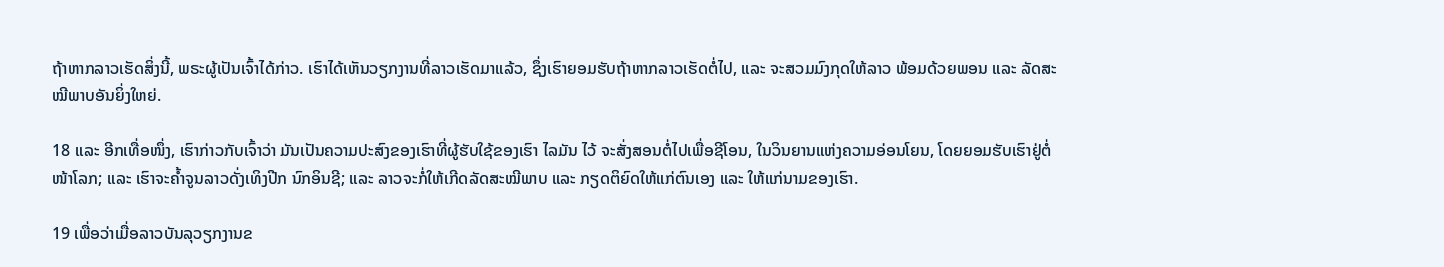ຖ້າຫາກລາວເຮັດສິ່ງນີ້, ພຣະຜູ້ເປັນເຈົ້າໄດ້ກ່າວ. ເຮົາໄດ້ເຫັນວຽກງານທີ່ລາວເຮັດມາແລ້ວ, ຊຶ່ງເຮົາຍອມຮັບຖ້າຫາກລາວເຮັດຕໍ່ໄປ, ແລະ ຈະສວມມົງກຸດໃຫ້ລາວ ພ້ອມດ້ວຍພອນ ແລະ ລັດສະໝີພາບອັນຍິ່ງໃຫຍ່.

18 ແລະ ອີກເທື່ອໜຶ່ງ, ເຮົາກ່າວກັບເຈົ້າວ່າ ມັນເປັນຄວາມປະສົງຂອງເຮົາທີ່ຜູ້ຮັບໃຊ້ຂອງເຮົາ ໄລມັນ ໄວ້ ຈະສັ່ງສອນຕໍ່ໄປເພື່ອຊີໂອນ, ໃນວິນຍານແຫ່ງຄວາມອ່ອນໂຍນ, ໂດຍຍອມຮັບເຮົາຢູ່ຕໍ່ໜ້າໂລກ; ແລະ ເຮົາຈະຄ້ຳຈູນລາວດັ່ງເທິງປີກ ນົກອິນຊີ; ແລະ ລາວຈະກໍ່ໃຫ້ເກີດລັດສະໝີພາບ ແລະ ກຽດຕິຍົດໃຫ້ແກ່ຕົນເອງ ແລະ ໃຫ້ແກ່ນາມຂອງເຮົາ.

19 ເພື່ອວ່າເມື່ອລາວບັນລຸວຽກງານຂ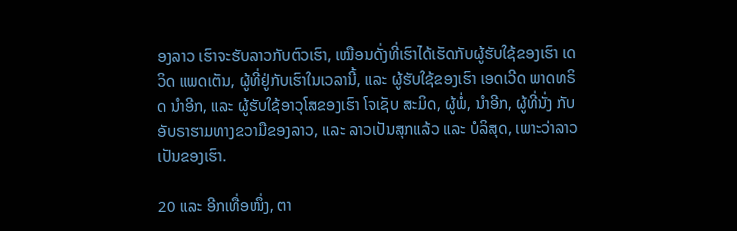ອງລາວ ເຮົາຈະຮັບລາວກັບຕົວເຮົາ, ເໝືອນດັ່ງທີ່ເຮົາໄດ້ເຮັດກັບຜູ້ຮັບໃຊ້ຂອງເຮົາ ເດວິດ ແພດເຕັນ, ຜູ້ທີ່ຢູ່ກັບເຮົາໃນເວລານີ້, ແລະ ຜູ້ຮັບໃຊ້ຂອງເຮົາ ເອດເວີດ ພາດທຣິດ ນຳອີກ, ແລະ ຜູ້ຮັບໃຊ້ອາວຸໂສຂອງເຮົາ ໂຈເຊັບ ສະມິດ, ຜູ້ພໍ່, ນຳອີກ, ຜູ້ທີ່ນັ່ງ ກັບອັບຣາຮາມທາງຂວາມືຂອງລາວ, ແລະ ລາວເປັນສຸກແລ້ວ ແລະ ບໍລິສຸດ, ເພາະວ່າລາວເປັນຂອງເຮົາ.

20 ແລະ ອີກເທື່ອໜຶ່ງ, ຕາ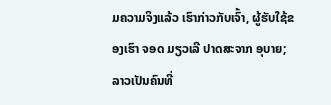ມຄວາມຈິງແລ້ວ ເຮົາກ່າວກັບເຈົ້າ, ຜູ້ຮັບໃຊ້ຂອງເຮົາ ຈອດ ມຽວເລີ ປາດສະຈາກ ອຸບາຍ; ລາວເປັນຄົນທີ່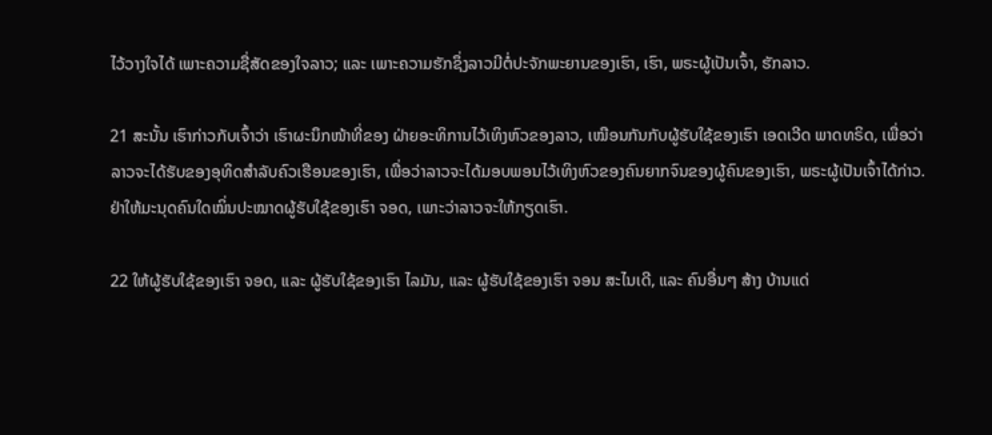ໄວ້ວາງໃຈໄດ້ ເພາະຄວາມຊື່ສັດຂອງໃຈລາວ; ແລະ ເພາະຄວາມຮັກຊຶ່ງລາວມີຕໍ່ປະຈັກພະຍານຂອງເຮົາ, ເຮົາ, ພຣະຜູ້ເປັນເຈົ້າ, ຮັກລາວ.

21 ສະນັ້ນ ເຮົາກ່າວກັບເຈົ້າວ່າ ເຮົາຜະນຶກໜ້າທີ່ຂອງ ຝ່າຍອະທິການໄວ້ເທິງຫົວຂອງລາວ, ເໝືອນກັນກັບຜູ້ຮັບໃຊ້ຂອງເຮົາ ເອດເວີດ ພາດທຣິດ, ເພື່ອວ່າລາວຈະໄດ້ຮັບຂອງອຸທິດສຳລັບຄົວເຮືອນຂອງເຮົາ, ເພື່ອວ່າລາວຈະໄດ້ມອບພອນໄວ້ເທິງຫົວຂອງຄົນຍາກຈົນຂອງຜູ້ຄົນຂອງເຮົາ, ພຣະຜູ້ເປັນເຈົ້າໄດ້ກ່າວ. ຢ່າໃຫ້ມະນຸດຄົນໃດໝິ່ນປະໝາດຜູ້ຮັບໃຊ້ຂອງເຮົາ ຈອດ, ເພາະວ່າລາວຈະໃຫ້ກຽດເຮົາ.

22 ໃຫ້ຜູ້ຮັບໃຊ້ຂອງເຮົາ ຈອດ, ແລະ ຜູ້ຮັບໃຊ້ຂອງເຮົາ ໄລມັນ, ແລະ ຜູ້ຮັບໃຊ້ຂອງເຮົາ ຈອນ ສະໄນເດີ, ແລະ ຄົນອື່ນໆ ສ້າງ ບ້ານແດ່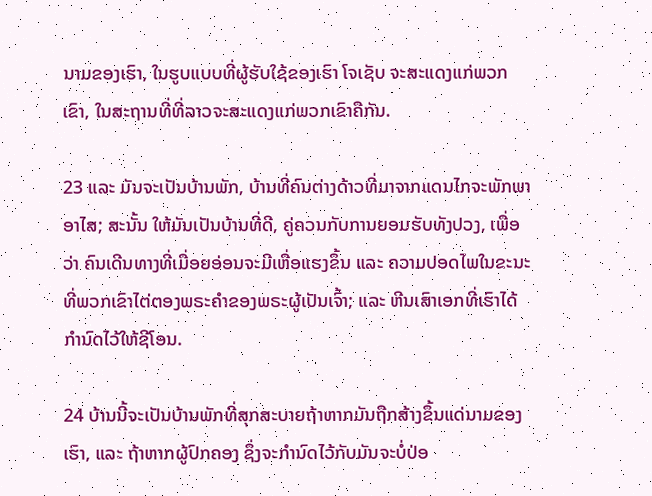ນາມຂອງເຮົາ, ໃນຮູບແບບທີ່ຜູ້ຮັບໃຊ້ຂອງເຮົາ ໂຈເຊັບ ຈະສະແດງແກ່ພວກເຂົາ, ໃນສະຖານທີ່ທີ່ລາວຈະສະແດງແກ່ພວກເຂົາຄືກັນ.

23 ແລະ ມັນຈະເປັນບ້ານພັກ, ບ້ານທີ່ຄົນຕ່າງດ້າວທີ່ມາຈາກແດນໄກຈະພັກພາອາໄສ; ສະນັ້ນ ໃຫ້ມັນເປັນບ້ານທີ່ດີ, ຄູ່ຄວນກັບການຍອມຮັບທັງປວງ, ເພື່ອວ່າ ຄົນເດີນທາງທີ່ເມື່ອຍອ່ອນຈະມີເຫື່ອແຮງຂຶ້ນ ແລະ ຄວາມປອດໄພໃນຂະນະທີ່ພວກເຂົາໄຕ່ຕອງພຣະຄຳຂອງພຣະຜູ້ເປັນເຈົ້າ; ແລະ ຫີນເສົາເອກທີ່ເຮົາໄດ້ກຳນົດໄວ້ໃຫ້ຊີໂອນ.

24 ບ້ານນີ້ຈະເປັນບ້ານພັກທີ່ສຸກສະບາຍຖ້າຫາກມັນຖືກສ້າງຂຶ້ນແດ່ນາມຂອງເຮົາ, ແລະ ຖ້າຫາກຜູ້ປົກຄອງ ຊຶ່ງຈະກຳນົດໄວ້ກັບມັນຈະບໍ່ປ່ອ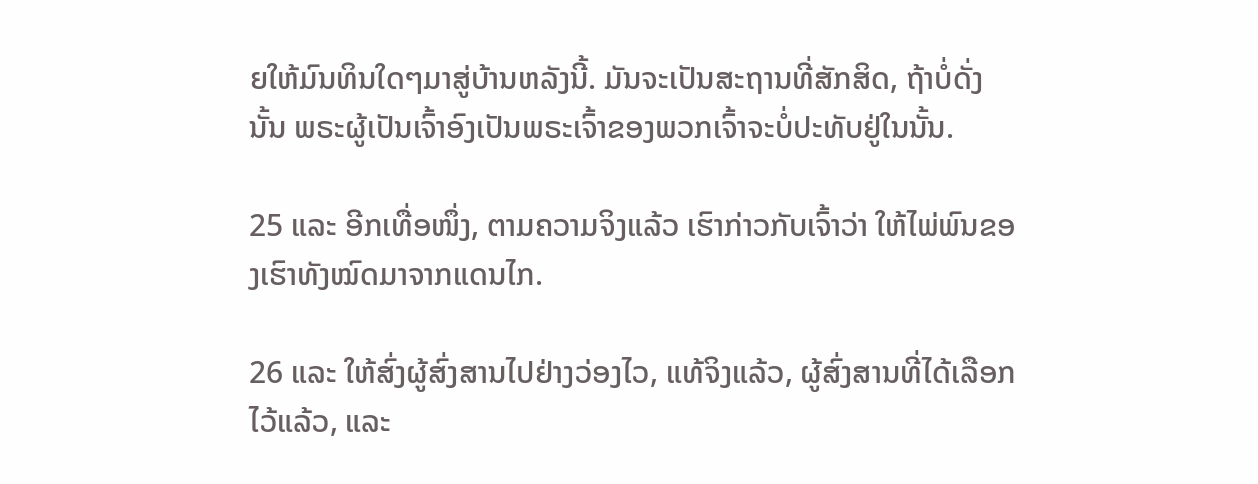ຍໃຫ້ມົນທິນໃດໆມາສູ່ບ້ານຫລັງນີ້. ມັນຈະເປັນສະຖານທີ່ສັກສິດ, ຖ້າບໍ່ດັ່ງນັ້ນ ພຣະຜູ້ເປັນເຈົ້າອົງເປັນພຣະເຈົ້າຂອງພວກເຈົ້າຈະບໍ່ປະທັບຢູ່ໃນນັ້ນ.

25 ແລະ ອີກເທື່ອໜຶ່ງ, ຕາມຄວາມຈິງແລ້ວ ເຮົາກ່າວກັບເຈົ້າວ່າ ໃຫ້ໄພ່ພົນຂອງເຮົາທັງໝົດມາຈາກແດນໄກ.

26 ແລະ ໃຫ້ສົ່ງຜູ້ສົ່ງສານໄປຢ່າງວ່ອງໄວ, ແທ້ຈິງແລ້ວ, ຜູ້ສົ່ງສານທີ່ໄດ້ເລືອກໄວ້ແລ້ວ, ແລະ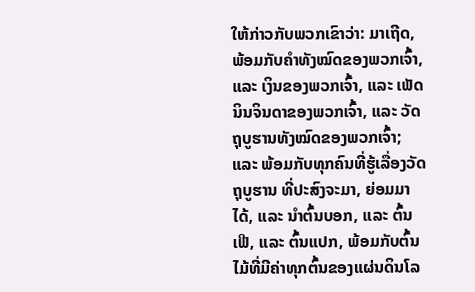ໃຫ້ກ່າວກັບພວກເຂົາວ່າ: ມາເຖີດ, ພ້ອມກັບຄຳທັງໝົດຂອງພວກເຈົ້າ, ແລະ ເງິນຂອງພວກເຈົ້າ, ແລະ ເພັດນິນຈິນດາຂອງພວກເຈົ້າ, ແລະ ວັດຖຸບູຮານທັງໝົດຂອງພວກເຈົ້າ; ແລະ ພ້ອມກັບທຸກຄົນທີ່ຮູ້ເລື່ອງວັດຖຸບູຮານ ທີ່ປະສົງຈະມາ, ຍ່ອມມາໄດ້, ແລະ ນຳຕົ້ນບອກ, ແລະ ຕົ້ນເຟີ, ແລະ ຕົ້ນແປກ, ພ້ອມກັບຕົ້ນໄມ້ທີ່ມີຄ່າທຸກຕົ້ນຂອງແຜ່ນດິນໂລ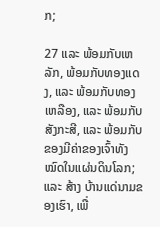ກ;

27 ແລະ ພ້ອມກັບເຫລັກ, ພ້ອມກັບທອງແດງ, ແລະ ພ້ອມກັບທອງເຫລືອງ, ແລະ ພ້ອມກັບສັງກະສີ, ແລະ ພ້ອມກັບຂອງມີຄ່າຂອງເຈົ້າທັງໝົດໃນແຜ່ນດິນໂລກ; ແລະ ສ້າງ ບ້ານແດ່ນາມຂອງເຮົາ, ເພື່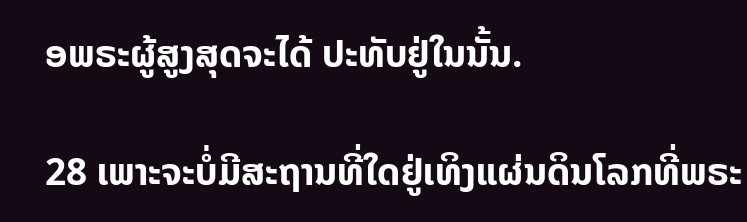ອພຣະຜູ້ສູງສຸດຈະໄດ້ ປະທັບຢູ່ໃນນັ້ນ.

28 ເພາະຈະບໍ່ມີສະຖານທີ່ໃດຢູ່ເທິງແຜ່ນດິນໂລກທີ່ພຣະ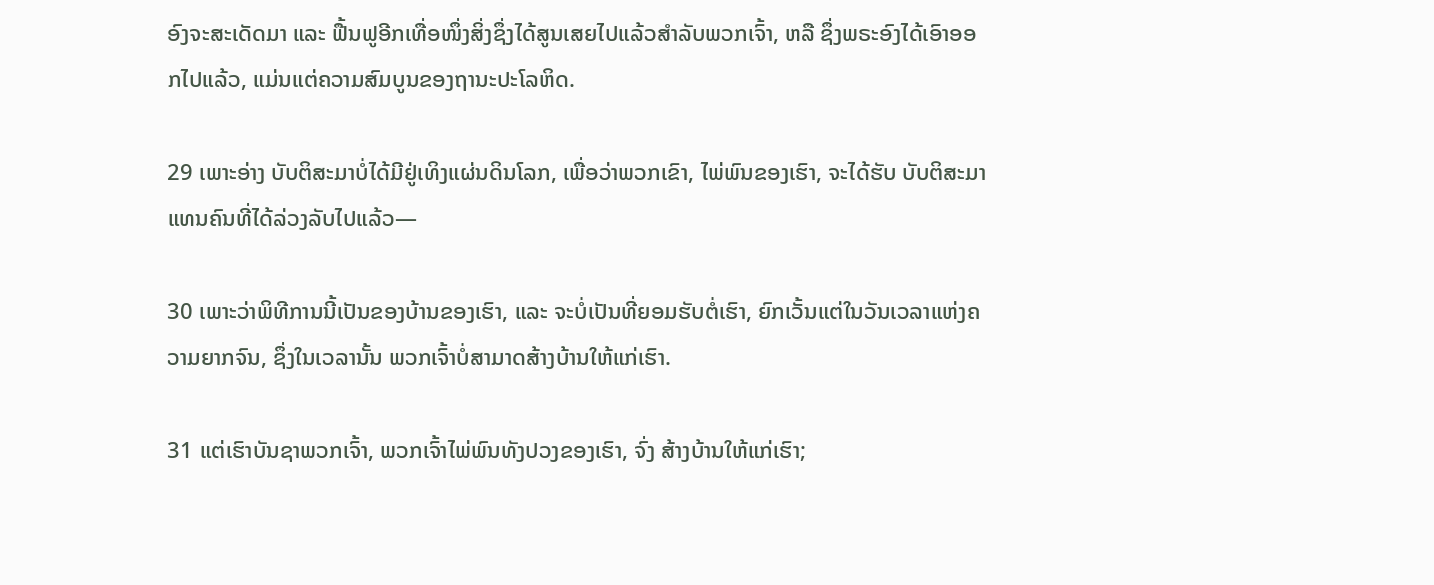ອົງຈະສະເດັດມາ ແລະ ຟື້ນຟູອີກເທື່ອໜຶ່ງສິ່ງຊຶ່ງໄດ້ສູນເສຍໄປແລ້ວສຳລັບພວກເຈົ້າ, ຫລື ຊຶ່ງພຣະອົງໄດ້ເອົາອອກໄປແລ້ວ, ແມ່ນແຕ່ຄວາມສົມບູນຂອງຖານະປະໂລຫິດ.

29 ເພາະອ່າງ ບັບຕິສະມາບໍ່ໄດ້ມີຢູ່ເທິງແຜ່ນດິນໂລກ, ເພື່ອວ່າພວກເຂົາ, ໄພ່ພົນຂອງເຮົາ, ຈະໄດ້ຮັບ ບັບຕິສະມາແທນຄົນທີ່ໄດ້ລ່ວງລັບໄປແລ້ວ—

30 ເພາະວ່າພິທີການນີ້ເປັນຂອງບ້ານຂອງເຮົາ, ແລະ ຈະບໍ່ເປັນທີ່ຍອມຮັບຕໍ່ເຮົາ, ຍົກເວັ້ນແຕ່ໃນວັນເວລາແຫ່ງຄວາມຍາກຈົນ, ຊຶ່ງໃນເວລານັ້ນ ພວກເຈົ້າບໍ່ສາມາດສ້າງບ້ານໃຫ້ແກ່ເຮົາ.

31 ແຕ່ເຮົາບັນຊາພວກເຈົ້າ, ພວກເຈົ້າໄພ່ພົນທັງປວງຂອງເຮົາ, ຈົ່ງ ສ້າງບ້ານໃຫ້ແກ່ເຮົາ;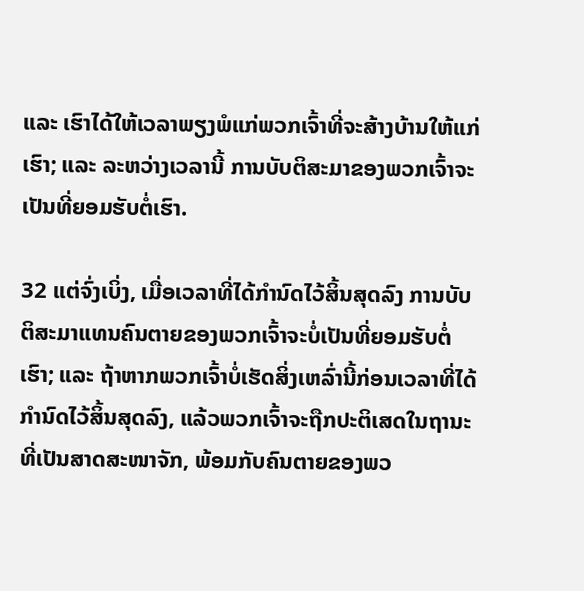ແລະ ເຮົາໄດ້ໃຫ້ເວລາພຽງພໍແກ່ພວກເຈົ້າທີ່ຈະສ້າງບ້ານໃຫ້ແກ່ເຮົາ; ແລະ ລະຫວ່າງເວລານີ້ ການບັບຕິສະມາຂອງພວກເຈົ້າຈະເປັນທີ່ຍອມຮັບຕໍ່ເຮົາ.

32 ແຕ່ຈົ່ງເບິ່ງ, ເມື່ອເວລາທີ່ໄດ້ກຳນົດໄວ້ສິ້ນສຸດລົງ ການບັບຕິສະມາແທນຄົນຕາຍຂອງພວກເຈົ້າຈະບໍ່ເປັນທີ່ຍອມຮັບຕໍ່ເຮົາ; ແລະ ຖ້າຫາກພວກເຈົ້າບໍ່ເຮັດສິ່ງເຫລົ່ານີ້ກ່ອນເວລາທີ່ໄດ້ກຳນົດໄວ້ສິ້ນສຸດລົງ, ແລ້ວພວກເຈົ້າຈະຖືກປະຕິເສດໃນຖານະທີ່ເປັນສາດສະໜາຈັກ, ພ້ອມກັບຄົນຕາຍຂອງພວ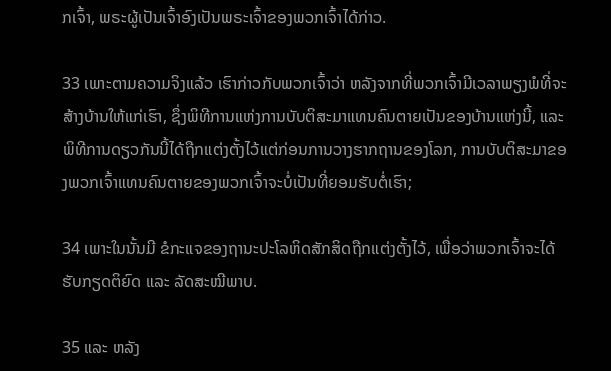ກເຈົ້າ, ພຣະຜູ້ເປັນເຈົ້າອົງເປັນພຣະເຈົ້າຂອງພວກເຈົ້າໄດ້ກ່າວ.

33 ເພາະຕາມຄວາມຈິງແລ້ວ ເຮົາກ່າວກັບພວກເຈົ້າວ່າ ຫລັງຈາກທີ່ພວກເຈົ້າມີເວລາພຽງພໍທີ່ຈະສ້າງບ້ານໃຫ້ແກ່ເຮົາ, ຊຶ່ງພິທີການແຫ່ງການບັບຕິສະມາແທນຄົນຕາຍເປັນຂອງບ້ານແຫ່ງນີ້, ແລະ ພິທີການດຽວກັນນີ້ໄດ້ຖືກແຕ່ງຕັ້ງໄວ້ແຕ່ກ່ອນການວາງຮາກຖານຂອງໂລກ, ການບັບຕິສະມາຂອງພວກເຈົ້າແທນຄົນຕາຍຂອງພວກເຈົ້າຈະບໍ່ເປັນທີ່ຍອມຮັບຕໍ່ເຮົາ;

34 ເພາະໃນນັ້ນມີ ຂໍກະແຈຂອງຖານະປະໂລຫິດສັກສິດຖືກແຕ່ງຕັ້ງໄວ້, ເພື່ອວ່າພວກເຈົ້າຈະໄດ້ຮັບກຽດຕິຍົດ ແລະ ລັດສະໝີພາບ.

35 ແລະ ຫລັງ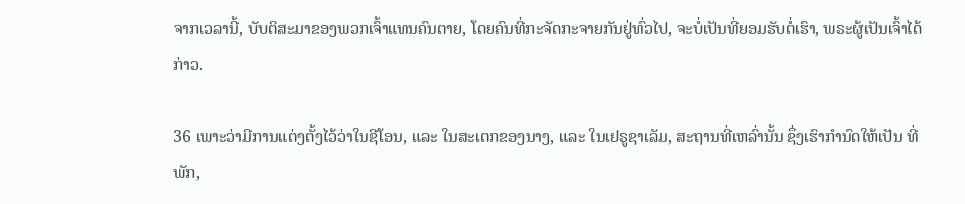ຈາກເວລານີ້, ບັບຕິສະມາຂອງພວກເຈົ້າແທນຄົນຕາຍ, ໂດຍຄົນທີ່ກະຈັດກະຈາຍກັນຢູ່ທົ່ວໄປ, ຈະບໍ່ເປັນທີ່ຍອມຮັບຕໍ່ເຮົາ, ພຣະຜູ້ເປັນເຈົ້າໄດ້ກ່າວ.

36 ເພາະວ່າມີການແຕ່ງຕັ້ງໄວ້ວ່າໃນຊີໂອນ, ແລະ ໃນສະເຕກຂອງນາງ, ແລະ ໃນເຢຣູຊາເລັມ, ສະຖານທີ່ເຫລົ່ານັ້ນ ຊຶ່ງເຮົາກຳນົດໃຫ້ເປັນ ທີ່ພັກ,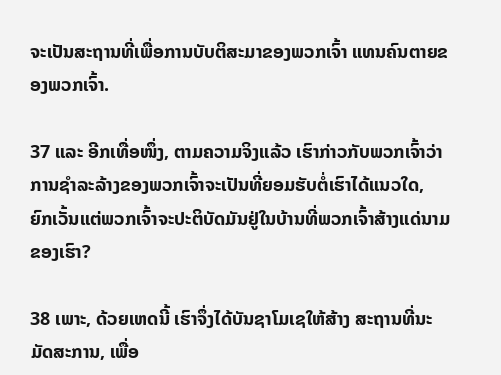ຈະເປັນສະຖານທີ່ເພື່ອການບັບຕິສະມາຂອງພວກເຈົ້າ ແທນຄົນຕາຍຂອງພວກເຈົ້າ.

37 ແລະ ອີກເທື່ອໜຶ່ງ, ຕາມຄວາມຈິງແລ້ວ ເຮົາກ່າວກັບພວກເຈົ້າວ່າ ການຊຳລະລ້າງຂອງພວກເຈົ້າຈະເປັນທີ່ຍອມຮັບຕໍ່ເຮົາໄດ້ແນວໃດ, ຍົກເວັ້ນແຕ່ພວກເຈົ້າຈະປະຕິບັດມັນຢູ່ໃນບ້ານທີ່ພວກເຈົ້າສ້າງແດ່ນາມຂອງເຮົາ?

38 ເພາະ, ດ້ວຍເຫດນີ້ ເຮົາຈຶ່ງໄດ້ບັນຊາໂມເຊໃຫ້ສ້າງ ສະຖານທີ່ນະມັດສະການ, ເພື່ອ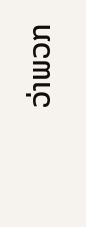ວ່າພວກ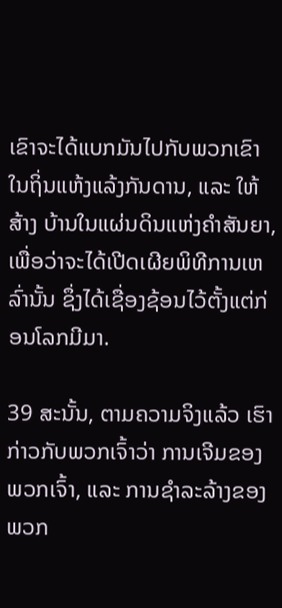ເຂົາຈະໄດ້ແບກມັນໄປກັບພວກເຂົາໃນຖິ່ນແຫ້ງແລ້ງກັນດານ, ແລະ ໃຫ້ສ້າງ ບ້ານໃນແຜ່ນດິນແຫ່ງຄຳສັນຍາ, ເພື່ອວ່າຈະໄດ້ເປີດເຜີຍພິທີການເຫລົ່ານັ້ນ ຊຶ່ງໄດ້ເຊື່ອງຊ້ອນໄວ້ຕັ້ງແຕ່ກ່ອນໂລກມີມາ.

39 ສະນັ້ນ, ຕາມຄວາມຈິງແລ້ວ ເຮົາກ່າວກັບພວກເຈົ້າວ່າ ການເຈີມຂອງພວກເຈົ້າ, ແລະ ການຊຳລະລ້າງຂອງພວກ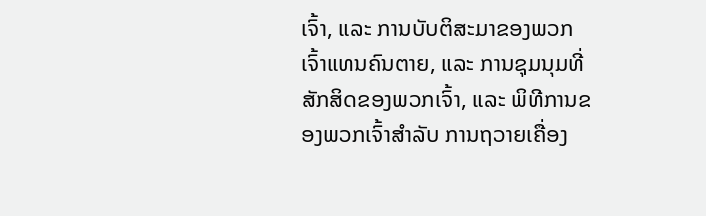ເຈົ້າ, ແລະ ການບັບຕິສະມາຂອງພວກເຈົ້າແທນຄົນຕາຍ, ແລະ ການຊຸມນຸມທີ່ສັກສິດຂອງພວກເຈົ້າ, ແລະ ພິທີການຂອງພວກເຈົ້າສຳລັບ ການຖວາຍເຄື່ອງ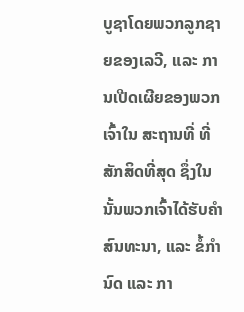ບູຊາໂດຍພວກລູກຊາຍຂອງເລວີ, ແລະ ການເປີດເຜີຍຂອງພວກເຈົ້າໃນ ສະຖານທີ່ ທີ່ສັກສິດທີ່ສຸດ ຊຶ່ງໃນນັ້ນພວກເຈົ້າໄດ້ຮັບຄຳສົນທະນາ, ແລະ ຂໍ້ກຳນົດ ແລະ ກາ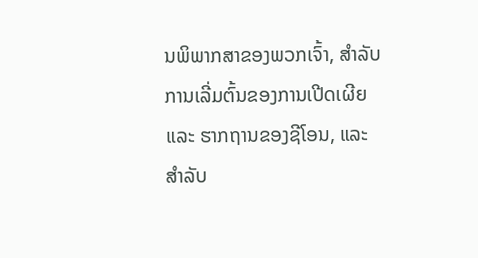ນພິພາກສາຂອງພວກເຈົ້າ, ສຳລັບການເລີ່ມຕົ້ນຂອງການເປີດເຜີຍ ແລະ ຮາກຖານຂອງຊີໂອນ, ແລະ ສຳລັບ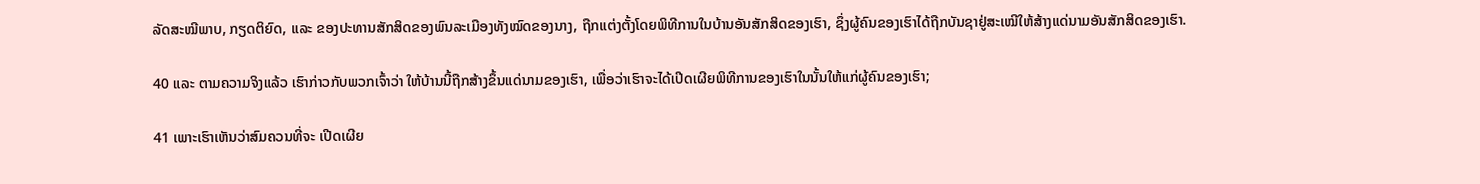ລັດສະໝີພາບ, ກຽດຕິຍົດ, ແລະ ຂອງປະທານສັກສິດຂອງພົນລະເມືອງທັງໝົດຂອງນາງ, ຖືກແຕ່ງຕັ້ງໂດຍພິທີການໃນບ້ານອັນສັກສິດຂອງເຮົາ, ຊຶ່ງຜູ້ຄົນຂອງເຮົາໄດ້ຖືກບັນຊາຢູ່ສະເໝີໃຫ້ສ້າງແດ່ນາມອັນສັກສິດຂອງເຮົາ.

40 ແລະ ຕາມຄວາມຈິງແລ້ວ ເຮົາກ່າວກັບພວກເຈົ້າວ່າ ໃຫ້ບ້ານນີ້ຖືກສ້າງຂຶ້ນແດ່ນາມຂອງເຮົາ, ເພື່ອວ່າເຮົາຈະໄດ້ເປີດເຜີຍພິທີການຂອງເຮົາໃນນັ້ນໃຫ້ແກ່ຜູ້ຄົນຂອງເຮົາ;

41 ເພາະເຮົາເຫັນວ່າສົມຄວນທີ່ຈະ ເປີດເຜີຍ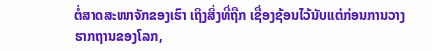ຕໍ່ສາດສະໜາຈັກຂອງເຮົາ ເຖິງສິ່ງທີ່ຖືກ ເຊື່ອງຊ້ອນໄວ້ນັບແຕ່ກ່ອນການວາງຮາກຖານຂອງໂລກ,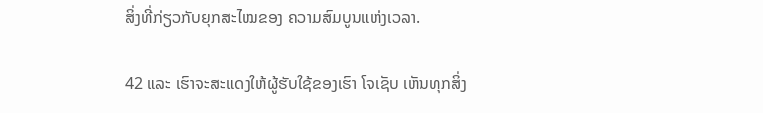ສິ່ງທີ່ກ່ຽວກັບຍຸກສະໄໝຂອງ ຄວາມສົມບູນແຫ່ງເວລາ.

42 ແລະ ເຮົາຈະສະແດງໃຫ້ຜູ້ຮັບໃຊ້ຂອງເຮົາ ໂຈເຊັບ ເຫັນທຸກສິ່ງ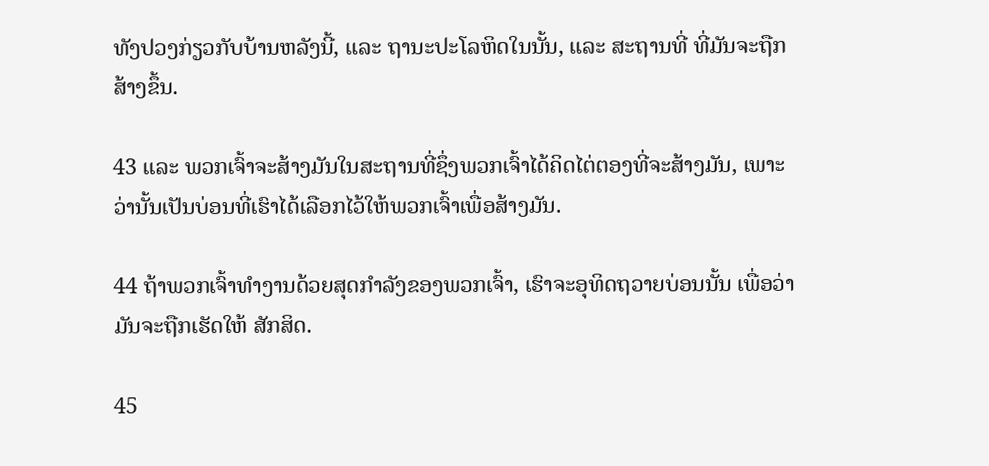ທັງປວງກ່ຽວກັບບ້ານຫລັງນີ້, ແລະ ຖານະປະໂລຫິດໃນນັ້ນ, ແລະ ສະຖານທີ່ ທີ່ມັນຈະຖືກສ້າງຂຶ້ນ.

43 ແລະ ພວກເຈົ້າຈະສ້າງມັນໃນສະຖານທີ່ຊຶ່ງພວກເຈົ້າໄດ້ຄິດໄຕ່ຕອງທີ່ຈະສ້າງມັນ, ເພາະວ່ານັ້ນເປັນບ່ອນທີ່ເຮົາໄດ້ເລືອກໄວ້ໃຫ້ພວກເຈົ້າເພື່ອສ້າງມັນ.

44 ຖ້າພວກເຈົ້າທຳງານດ້ວຍສຸດກຳລັງຂອງພວກເຈົ້າ, ເຮົາຈະອຸທິດຖວາຍບ່ອນນັ້ນ ເພື່ອວ່າມັນຈະຖືກເຮັດໃຫ້ ສັກສິດ.

45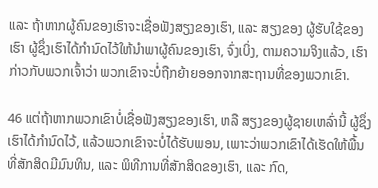ແລະ ຖ້າຫາກຜູ້ຄົນຂອງເຮົາຈະເຊື່ອຟັງສຽງຂອງເຮົາ, ແລະ ສຽງຂອງ ຜູ້ຮັບໃຊ້ຂອງເຮົາ ຜູ້ຊຶ່ງເຮົາໄດ້ກຳນົດໄວ້ໃຫ້ນຳພາຜູ້ຄົນຂອງເຮົາ, ຈົ່ງເບິ່ງ, ຕາມຄວາມຈິງແລ້ວ, ເຮົາກ່າວກັບພວກເຈົ້າວ່າ ພວກເຂົາຈະບໍ່ຖືກຍ້າຍອອກຈາກສະຖານທີ່ຂອງພວກເຂົາ.

46 ແຕ່ຖ້າຫາກພວກເຂົາບໍ່ເຊື່ອຟັງສຽງຂອງເຮົາ, ຫລື ສຽງຂອງຜູ້ຊາຍເຫລົ່ານີ້ ຜູ້ຊຶ່ງເຮົາໄດ້ກຳນົດໄວ້, ແລ້ວພວກເຂົາຈະບໍ່ໄດ້ຮັບພອນ, ເພາະວ່າພວກເຂົາໄດ້ເຮັດໃຫ້ພື້ນທີ່ສັກສິດມີມົນທິນ, ແລະ ພິທີການທີ່ສັກສິດຂອງເຮົາ, ແລະ ກົດ,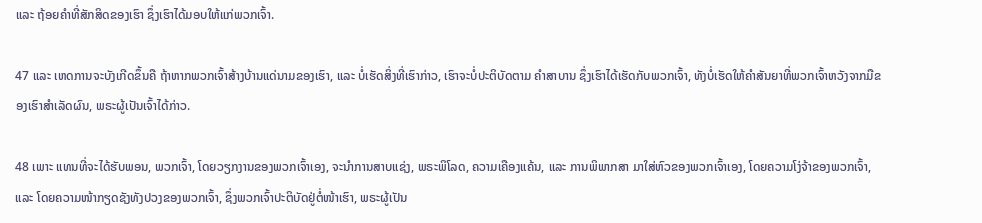ແລະ ຖ້ອຍຄຳທີ່ສັກສິດຂອງເຮົາ ຊຶ່ງເຮົາໄດ້ມອບໃຫ້ແກ່ພວກເຈົ້າ.

47 ແລະ ເຫດການຈະບັງເກີດຂຶ້ນຄື ຖ້າຫາກພວກເຈົ້າສ້າງບ້ານແດ່ນາມຂອງເຮົາ, ແລະ ບໍ່ເຮັດສິ່ງທີ່ເຮົາກ່າວ, ເຮົາຈະບໍ່ປະຕິບັດຕາມ ຄຳສາບານ ຊຶ່ງເຮົາໄດ້ເຮັດກັບພວກເຈົ້າ, ທັງບໍ່ເຮັດໃຫ້ຄຳສັນຍາທີ່ພວກເຈົ້າຫວັງຈາກມືຂອງເຮົາສຳເລັດຜົນ, ພຣະຜູ້ເປັນເຈົ້າໄດ້ກ່າວ.

48 ເພາະ ແທນທີ່ຈະໄດ້ຮັບພອນ, ພວກເຈົ້າ, ໂດຍວຽກງານຂອງພວກເຈົ້າເອງ, ຈະນຳການສາບແຊ່ງ, ພຣະພິໂລດ, ຄວາມເຄືອງແຄ້ນ, ແລະ ການພິພາກສາ ມາໃສ່ຫົວຂອງພວກເຈົ້າເອງ, ໂດຍຄວາມໂງ່ຈ້າຂອງພວກເຈົ້າ, ແລະ ໂດຍຄວາມໜ້າກຽດຊັງທັງປວງຂອງພວກເຈົ້າ, ຊຶ່ງພວກເຈົ້າປະຕິບັດຢູ່ຕໍ່ໜ້າເຮົາ, ພຣະຜູ້ເປັນ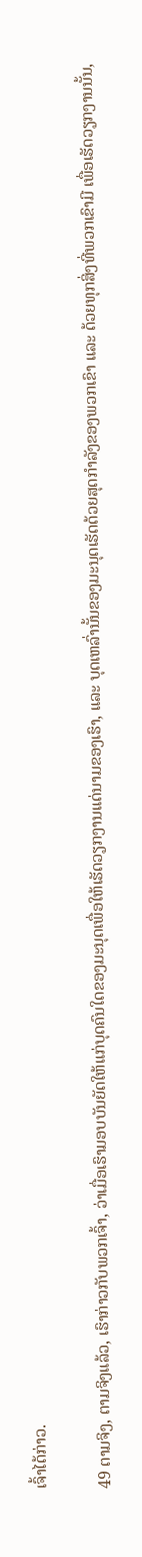ເຈົ້າໄດ້ກ່າວ.

49 ຕາມຈິງ, ຕາມຈິງແລ້ວ, ເຮົາກ່າວກັບພວກເຈົ້າ, ວ່າເມື່ອເຮົາມອບບັນຍັດໃຫ້ແກ່ບຸດຄົນໃດຂອງມະນຸດເພື່ອໃຫ້ເຮັດວຽກງານແດ່ນາມຂອງເຮົາ, ແລະ ບຸດເຫລົ່ານັ້ນຂອງມະນຸດເຮັດດ້ວຍສຸດກຳລັງຂອງພວກເຂົາ ແລະ ດ້ວຍທຸກສິ່ງທີ່ພວກເຂົາມີ ເພື່ອເຮັດວຽກງານນັ້ນ,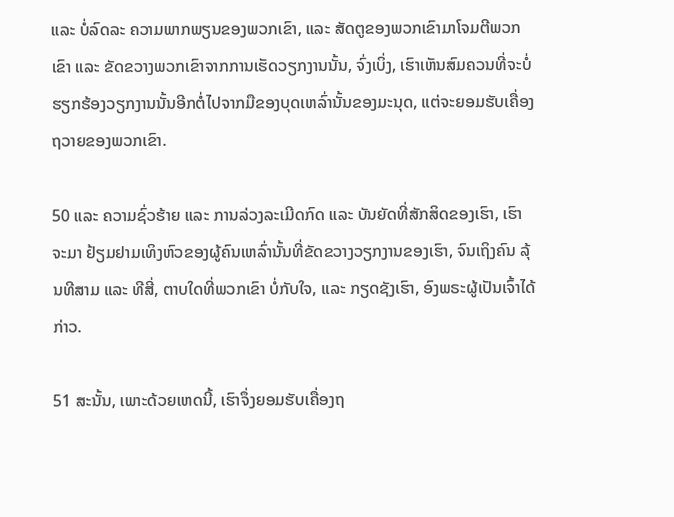ແລະ ບໍ່ລົດລະ ຄວາມພາກພຽນຂອງພວກເຂົາ, ແລະ ສັດຕູຂອງພວກເຂົາມາໂຈມຕີພວກເຂົາ ແລະ ຂັດຂວາງພວກເຂົາຈາກການເຮັດວຽກງານນັ້ນ, ຈົ່ງເບິ່ງ, ເຮົາເຫັນສົມຄວນທີ່ຈະບໍ່ ຮຽກຮ້ອງວຽກງານນັ້ນອີກຕໍ່ໄປຈາກມືຂອງບຸດເຫລົ່ານັ້ນຂອງມະນຸດ, ແຕ່ຈະຍອມຮັບເຄື່ອງຖວາຍຂອງພວກເຂົາ.

50 ແລະ ຄວາມຊົ່ວຮ້າຍ ແລະ ການລ່ວງລະເມີດກົດ ແລະ ບັນຍັດທີ່ສັກສິດຂອງເຮົາ, ເຮົາຈະມາ ຢ້ຽມຢາມເທິງຫົວຂອງຜູ້ຄົນເຫລົ່ານັ້ນທີ່ຂັດຂວາງວຽກງານຂອງເຮົາ, ຈົນເຖິງຄົນ ລຸ້ນທີສາມ ແລະ ທີສີ່, ຕາບໃດທີ່ພວກເຂົາ ບໍ່ກັບໃຈ, ແລະ ກຽດຊັງເຮົາ, ອົງພຣະຜູ້ເປັນເຈົ້າໄດ້ກ່າວ.

51 ສະນັ້ນ, ເພາະດ້ວຍເຫດນີ້, ເຮົາຈຶ່ງຍອມຮັບເຄື່ອງຖ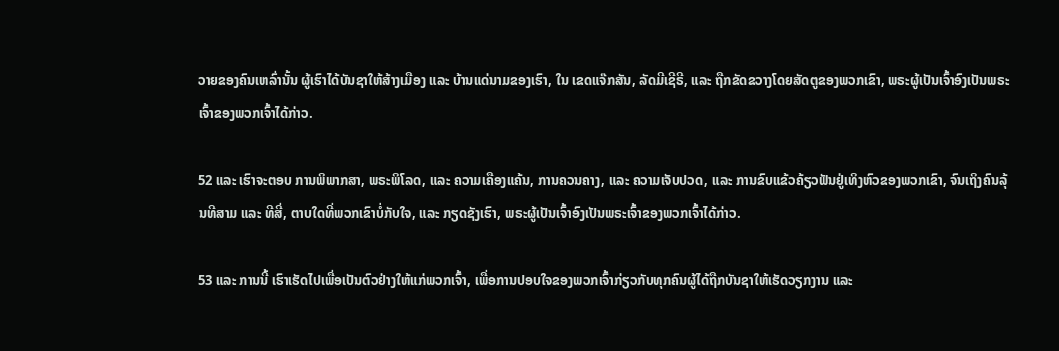ວາຍຂອງຄົນເຫລົ່ານັ້ນ ຜູ້ເຮົາໄດ້ບັນຊາໃຫ້ສ້າງເມືອງ ແລະ ບ້ານແດ່ນາມຂອງເຮົາ, ໃນ ເຂດແຈ໊ກສັນ, ລັດມີເຊີຣີ, ແລະ ຖືກຂັດຂວາງໂດຍສັດຕູຂອງພວກເຂົາ, ພຣະຜູ້ເປັນເຈົ້າອົງເປັນພຣະເຈົ້າຂອງພວກເຈົ້າໄດ້ກ່າວ.

52 ແລະ ເຮົາຈະຕອບ ການພິພາກສາ, ພຣະພິໂລດ, ແລະ ຄວາມເຄືອງແຄ້ນ, ການຄວນຄາງ, ແລະ ຄວາມເຈັບປວດ, ແລະ ການຂົບແຂ້ວຄ້ຽວຟັນຢູ່ເທິງຫົວຂອງພວກເຂົາ, ຈົນເຖິງຄົນລຸ້ນທີສາມ ແລະ ທີສີ່, ຕາບໃດທີ່ພວກເຂົາບໍ່ກັບໃຈ, ແລະ ກຽດຊັງເຮົາ, ພຣະຜູ້ເປັນເຈົ້າອົງເປັນພຣະເຈົ້າຂອງພວກເຈົ້າໄດ້ກ່າວ.

53 ແລະ ການນີ້ ເຮົາເຮັດໄປເພື່ອເປັນຕົວຢ່າງໃຫ້ແກ່ພວກເຈົ້າ, ເພື່ອການປອບໃຈຂອງພວກເຈົ້າກ່ຽວກັບທຸກຄົນຜູ້ໄດ້ຖືກບັນຊາໃຫ້ເຮັດວຽກງານ ແລະ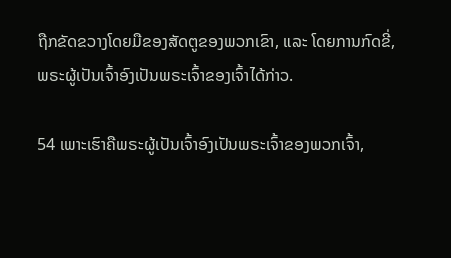ຖືກຂັດຂວາງໂດຍມືຂອງສັດຕູຂອງພວກເຂົາ, ແລະ ໂດຍການກົດຂີ່, ພຣະຜູ້ເປັນເຈົ້າອົງເປັນພຣະເຈົ້າຂອງເຈົ້າໄດ້ກ່າວ.

54 ເພາະເຮົາຄືພຣະຜູ້ເປັນເຈົ້າອົງເປັນພຣະເຈົ້າຂອງພວກເຈົ້າ,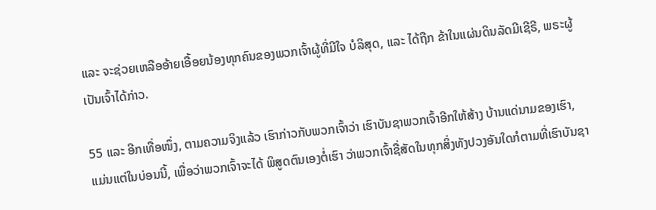ແລະ ຈະຊ່ວຍເຫລືອອ້າຍເອື້ອຍນ້ອງທຸກຄົນຂອງພວກເຈົ້າຜູ້ທີ່ມີໃຈ ບໍລິສຸດ, ແລະ ໄດ້ຖືກ ຂ້າໃນແຜ່ນດິນລັດມີເຊີຣີ, ພຣະຜູ້ເປັນເຈົ້າໄດ້ກ່າວ.

55 ແລະ ອີກເທື່ອໜຶ່ງ, ຕາມຄວາມຈິງແລ້ວ ເຮົາກ່າວກັບພວກເຈົ້າວ່າ ເຮົາບັນຊາພວກເຈົ້າອີກໃຫ້ສ້າງ ບ້ານແດ່ນາມຂອງເຮົາ, ແມ່ນແຕ່ໃນບ່ອນນີ້, ເພື່ອວ່າພວກເຈົ້າຈະໄດ້ ພິສູດຕົນເອງຕໍ່ເຮົາ ວ່າພວກເຈົ້າຊື່ສັດໃນທຸກສິ່ງທັງປວງອັນໃດກໍຕາມທີ່ເຮົາບັນຊາ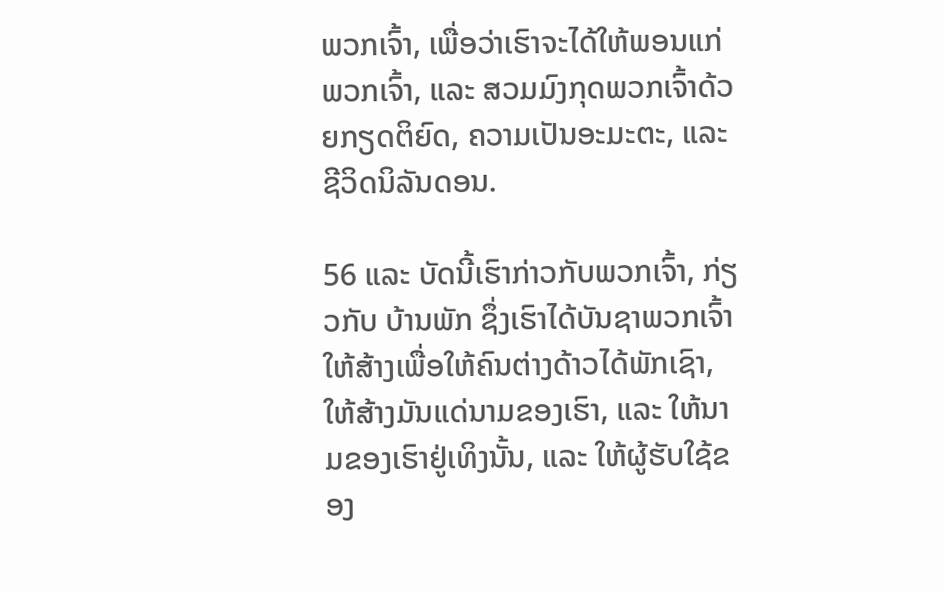ພວກເຈົ້າ, ເພື່ອວ່າເຮົາຈະໄດ້ໃຫ້ພອນແກ່ພວກເຈົ້າ, ແລະ ສວມມົງກຸດພວກເຈົ້າດ້ວຍກຽດຕິຍົດ, ຄວາມເປັນອະມະຕະ, ແລະ ຊີວິດນິລັນດອນ.

56 ແລະ ບັດນີ້ເຮົາກ່າວກັບພວກເຈົ້າ, ກ່ຽວກັບ ບ້ານພັກ ຊຶ່ງເຮົາໄດ້ບັນຊາພວກເຈົ້າໃຫ້ສ້າງເພື່ອໃຫ້ຄົນຕ່າງດ້າວໄດ້ພັກເຊົາ, ໃຫ້ສ້າງມັນແດ່ນາມຂອງເຮົາ, ແລະ ໃຫ້ນາມຂອງເຮົາຢູ່ເທິງນັ້ນ, ແລະ ໃຫ້ຜູ້ຮັບໃຊ້ຂອງ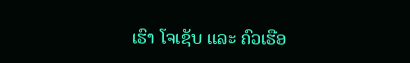ເຮົາ ໂຈເຊັບ ແລະ ຄົວເຮືອ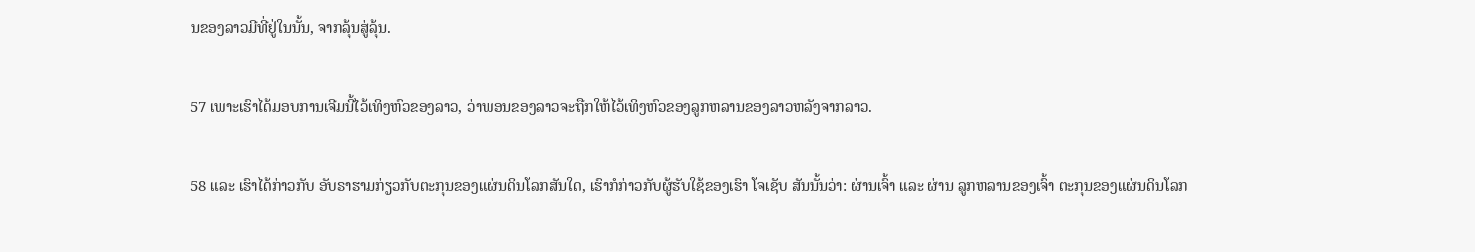ນຂອງລາວມີທີ່ຢູ່ໃນນັ້ນ, ຈາກລຸ້ນສູ່ລຸ້ນ.

57 ເພາະເຮົາໄດ້ມອບການເຈີມນີ້ໄວ້ເທິງຫົວຂອງລາວ, ວ່າພອນຂອງລາວຈະຖືກໃຫ້ໄວ້ເທິງຫົວຂອງລູກຫລານຂອງລາວຫລັງຈາກລາວ.

58 ແລະ ເຮົາໄດ້ກ່າວກັບ ອັບຣາຮາມກ່ຽວກັບຕະກຸນຂອງແຜ່ນດິນໂລກສັນໃດ, ເຮົາກໍກ່າວກັບຜູ້ຮັບໃຊ້ຂອງເຮົາ ໂຈເຊັບ ສັນນັ້ນວ່າ: ຜ່ານເຈົ້າ ແລະ ຜ່ານ ລູກຫລານຂອງເຈົ້າ ຕະກຸນຂອງແຜ່ນດິນໂລກ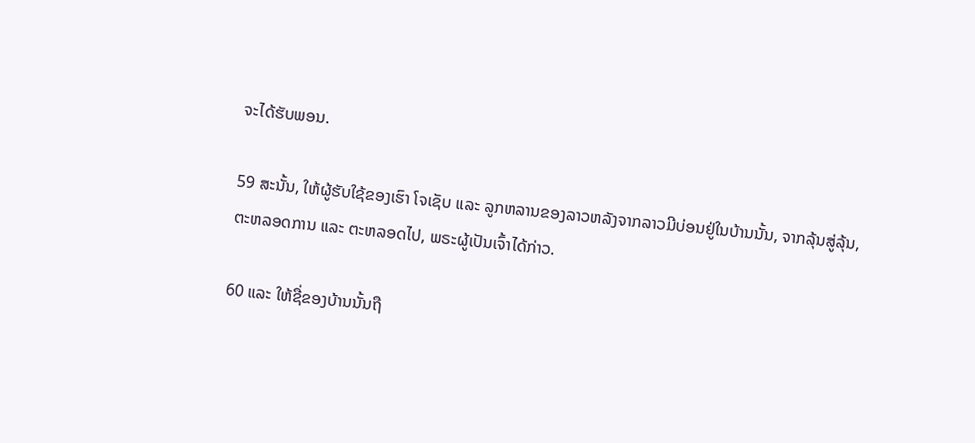ຈະໄດ້ຮັບພອນ.

59 ສະນັ້ນ, ໃຫ້ຜູ້ຮັບໃຊ້ຂອງເຮົາ ໂຈເຊັບ ແລະ ລູກຫລານຂອງລາວຫລັງຈາກລາວມີບ່ອນຢູ່ໃນບ້ານນັ້ນ, ຈາກລຸ້ນສູ່ລຸ້ນ, ຕະຫລອດການ ແລະ ຕະຫລອດໄປ, ພຣະຜູ້ເປັນເຈົ້າໄດ້ກ່າວ.

60 ແລະ ໃຫ້ຊື່ຂອງບ້ານນັ້ນຖື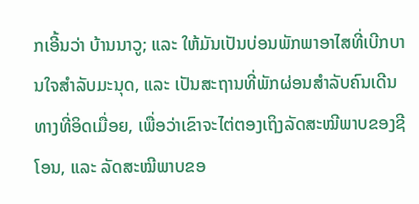ກເອີ້ນວ່າ ບ້ານນາວູ; ແລະ ໃຫ້ມັນເປັນບ່ອນພັກພາອາໄສທີ່ເບີກບານໃຈສຳລັບມະນຸດ, ແລະ ເປັນສະຖານທີ່ພັກຜ່ອນສຳລັບຄົນເດີນທາງທີ່ອິດເມື່ອຍ, ເພື່ອວ່າເຂົາຈະໄຕ່ຕອງເຖິງລັດສະໝີພາບຂອງຊີໂອນ, ແລະ ລັດສະໝີພາບຂອ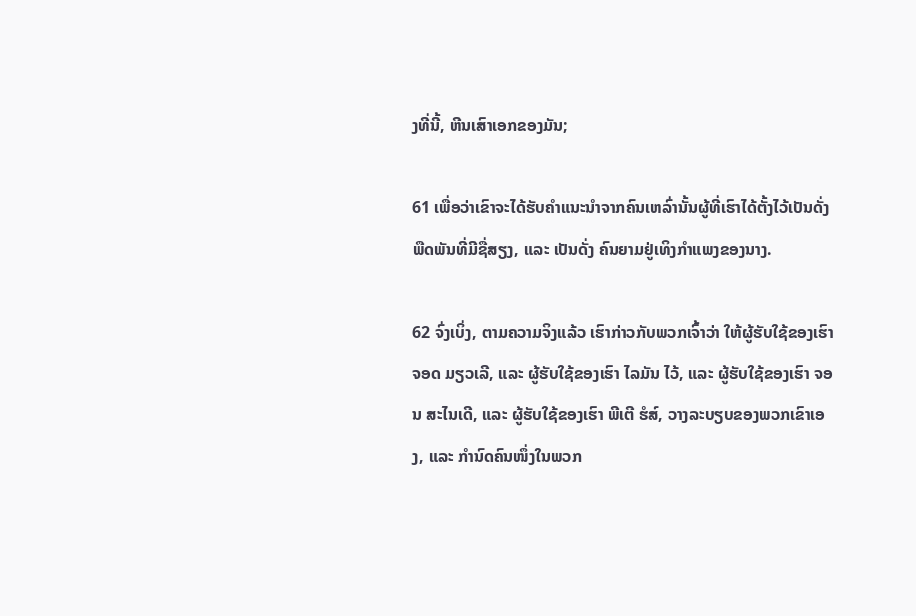ງທີ່ນີ້, ຫີນເສົາເອກຂອງມັນ;

61 ເພື່ອວ່າເຂົາຈະໄດ້ຮັບຄຳແນະນຳຈາກຄົນເຫລົ່ານັ້ນຜູ້ທີ່ເຮົາໄດ້ຕັ້ງໄວ້ເປັນດັ່ງ ພືດພັນທີ່ມີຊື່ສຽງ, ແລະ ເປັນດັ່ງ ຄົນຍາມຢູ່ເທິງກຳແພງຂອງນາງ.

62 ຈົ່ງເບິ່ງ, ຕາມຄວາມຈິງແລ້ວ ເຮົາກ່າວກັບພວກເຈົ້າວ່າ ໃຫ້ຜູ້ຮັບໃຊ້ຂອງເຮົາ ຈອດ ມຽວເລີ, ແລະ ຜູ້ຮັບໃຊ້ຂອງເຮົາ ໄລມັນ ໄວ້, ແລະ ຜູ້ຮັບໃຊ້ຂອງເຮົາ ຈອນ ສະໄນເດີ, ແລະ ຜູ້ຮັບໃຊ້ຂອງເຮົາ ພີເຕີ ຮໍສ໌, ວາງລະບຽບຂອງພວກເຂົາເອງ, ແລະ ກຳນົດຄົນໜຶ່ງໃນພວກ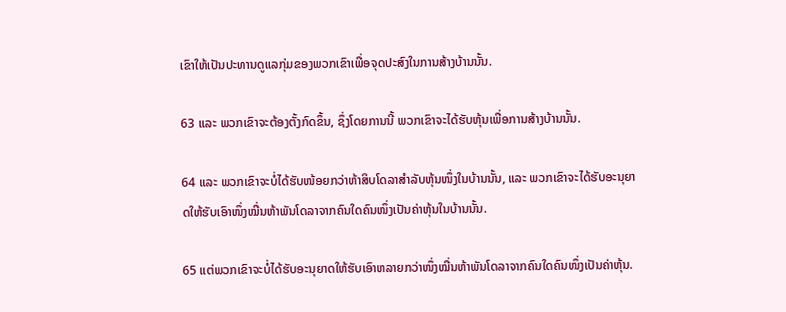ເຂົາໃຫ້ເປັນປະທານດູແລກຸ່ມຂອງພວກເຂົາເພື່ອຈຸດປະສົງໃນການສ້າງບ້ານນັ້ນ.

63 ແລະ ພວກເຂົາຈະຕ້ອງຕັ້ງກົດຂຶ້ນ, ຊຶ່ງໂດຍການນີ້ ພວກເຂົາຈະໄດ້ຮັບຫຸ້ນເພື່ອການສ້າງບ້ານນັ້ນ.

64 ແລະ ພວກເຂົາຈະບໍ່ໄດ້ຮັບໜ້ອຍກວ່າຫ້າສິບໂດລາສຳລັບຫຸ້ນໜຶ່ງໃນບ້ານນັ້ນ, ແລະ ພວກເຂົາຈະໄດ້ຮັບອະນຸຍາດໃຫ້ຮັບເອົາໜຶ່ງໝື່ນຫ້າພັນໂດລາຈາກຄົນໃດຄົນໜຶ່ງເປັນຄ່າຫຸ້ນໃນບ້ານນັ້ນ.

65 ແຕ່ພວກເຂົາຈະບໍ່ໄດ້ຮັບອະນຸຍາດໃຫ້ຮັບເອົາຫລາຍກວ່າໜຶ່ງໝື່ນຫ້າພັນໂດລາຈາກຄົນໃດຄົນໜຶ່ງເປັນຄ່າຫຸ້ນ.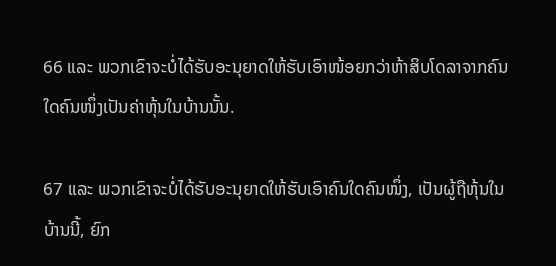66 ແລະ ພວກເຂົາຈະບໍ່ໄດ້ຮັບອະນຸຍາດໃຫ້ຮັບເອົາໜ້ອຍກວ່າຫ້າສິບໂດລາຈາກຄົນໃດຄົນໜຶ່ງເປັນຄ່າຫຸ້ນໃນບ້ານນັ້ນ.

67 ແລະ ພວກເຂົາຈະບໍ່ໄດ້ຮັບອະນຸຍາດໃຫ້ຮັບເອົາຄົນໃດຄົນໜຶ່ງ, ເປັນຜູ້ຖືຫຸ້ນໃນບ້ານນີ້, ຍົກ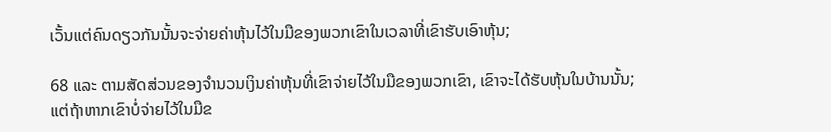ເວັ້ນແຕ່ຄົນດຽວກັນນັ້ນຈະຈ່າຍຄ່າຫຸ້ນໄວ້ໃນມືຂອງພວກເຂົາໃນເວລາທີ່ເຂົາຮັບເອົາຫຸ້ນ;

68 ແລະ ຕາມສັດສ່ວນຂອງຈຳນວນເງິນຄ່າຫຸ້ນທີ່ເຂົາຈ່າຍໄວ້ໃນມືຂອງພວກເຂົາ, ເຂົາຈະໄດ້ຮັບຫຸ້ນໃນບ້ານນັ້ນ; ແຕ່ຖ້າຫາກເຂົາບໍ່ຈ່າຍໄວ້ໃນມືຂ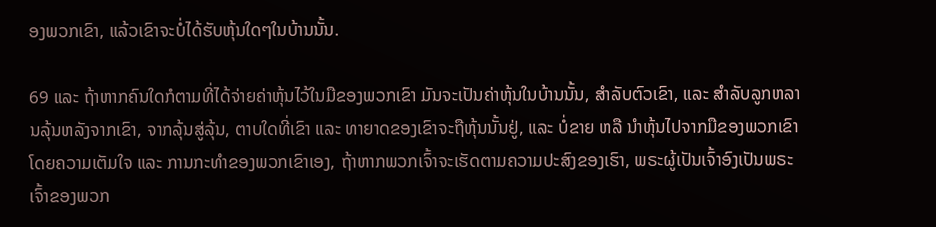ອງພວກເຂົາ, ແລ້ວເຂົາຈະບໍ່ໄດ້ຮັບຫຸ້ນໃດໆໃນບ້ານນັ້ນ.

69 ແລະ ຖ້າຫາກຄົນໃດກໍຕາມທີ່ໄດ້ຈ່າຍຄ່າຫຸ້ນໄວ້ໃນມືຂອງພວກເຂົາ ມັນຈະເປັນຄ່າຫຸ້ນໃນບ້ານນັ້ນ, ສຳລັບຕົວເຂົາ, ແລະ ສຳລັບລູກຫລານລຸ້ນຫລັງຈາກເຂົາ, ຈາກລຸ້ນສູ່ລຸ້ນ, ຕາບໃດທີ່ເຂົາ ແລະ ທາຍາດຂອງເຂົາຈະຖືຫຸ້ນນັ້ນຢູ່, ແລະ ບໍ່ຂາຍ ຫລື ນຳຫຸ້ນໄປຈາກມືຂອງພວກເຂົາໂດຍຄວາມເຕັມໃຈ ແລະ ການກະທຳຂອງພວກເຂົາເອງ, ຖ້າຫາກພວກເຈົ້າຈະເຮັດຕາມຄວາມປະສົງຂອງເຮົາ, ພຣະຜູ້ເປັນເຈົ້າອົງເປັນພຣະເຈົ້າຂອງພວກ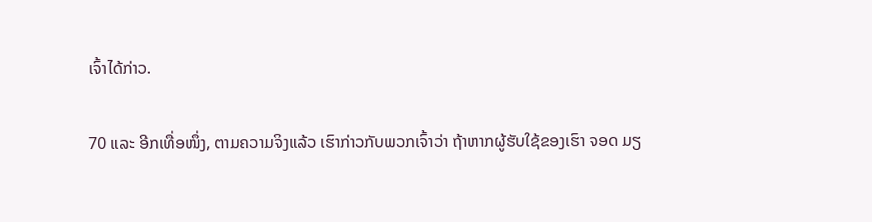ເຈົ້າໄດ້ກ່າວ.

70 ແລະ ອີກເທື່ອໜຶ່ງ, ຕາມຄວາມຈິງແລ້ວ ເຮົາກ່າວກັບພວກເຈົ້າວ່າ ຖ້າຫາກຜູ້ຮັບໃຊ້ຂອງເຮົາ ຈອດ ມຽ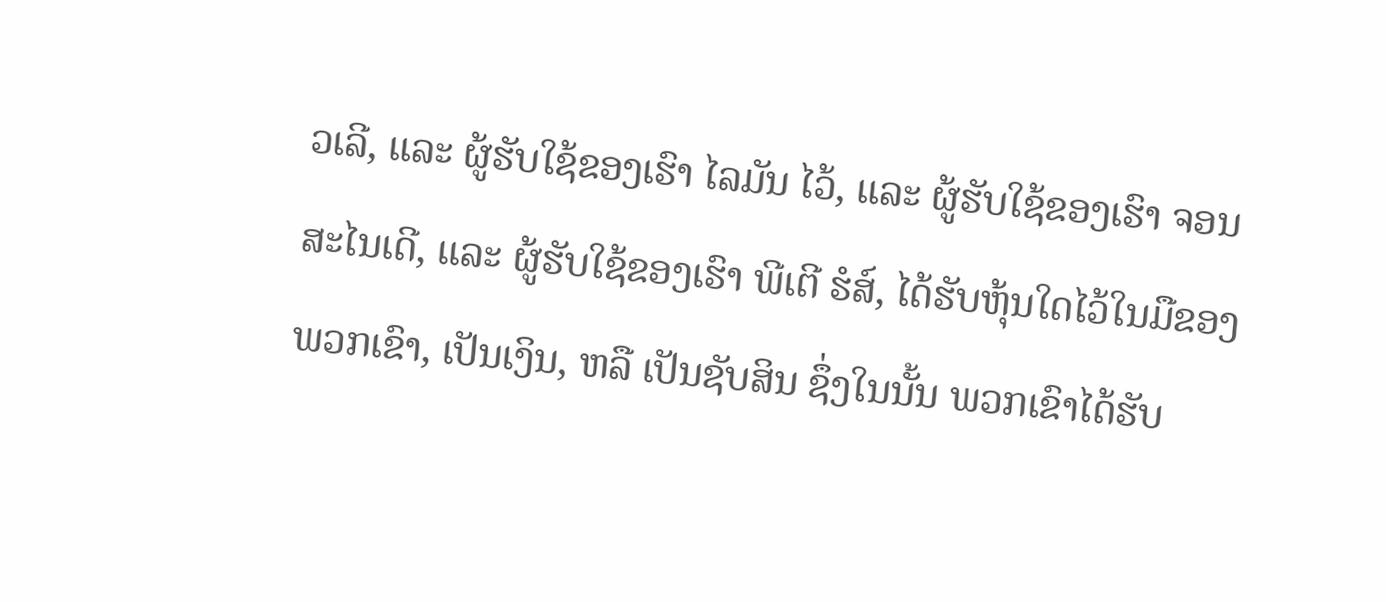ວເລີ, ແລະ ຜູ້ຮັບໃຊ້ຂອງເຮົາ ໄລມັນ ໄວ້, ແລະ ຜູ້ຮັບໃຊ້ຂອງເຮົາ ຈອນ ສະໄນເດີ, ແລະ ຜູ້ຮັບໃຊ້ຂອງເຮົາ ພີເຕີ ຮໍສ໌, ໄດ້ຮັບຫຸ້ນໃດໄວ້ໃນມືຂອງພວກເຂົາ, ເປັນເງິນ, ຫລື ເປັນຊັບສິນ ຊຶ່ງໃນນັ້ນ ພວກເຂົາໄດ້ຮັບ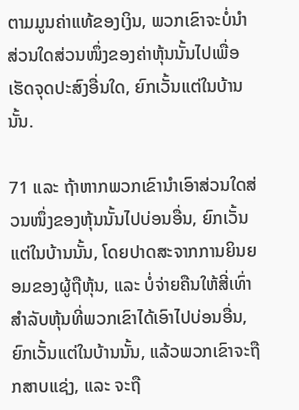ຕາມມູນຄ່າແທ້ຂອງເງິນ, ພວກເຂົາຈະບໍ່ນຳສ່ວນໃດສ່ວນໜຶ່ງຂອງຄ່າຫຸ້ນນັ້ນໄປເພື່ອເຮັດຈຸດປະສົງອື່ນໃດ, ຍົກເວັ້ນແຕ່ໃນບ້ານນັ້ນ.

71 ແລະ ຖ້າຫາກພວກເຂົານຳເອົາສ່ວນໃດສ່ວນໜຶ່ງຂອງຫຸ້ນນັ້ນໄປບ່ອນອື່ນ, ຍົກເວັ້ນແຕ່ໃນບ້ານນັ້ນ, ໂດຍປາດສະຈາກການຍິນຍອມຂອງຜູ້ຖືຫຸ້ນ, ແລະ ບໍ່ຈ່າຍຄືນໃຫ້ສີ່ເທົ່າສຳລັບຫຸ້ນທີ່ພວກເຂົາໄດ້ເອົາໄປບ່ອນອື່ນ, ຍົກເວັ້ນແຕ່ໃນບ້ານນັ້ນ, ແລ້ວພວກເຂົາຈະຖືກສາບແຊ່ງ, ແລະ ຈະຖື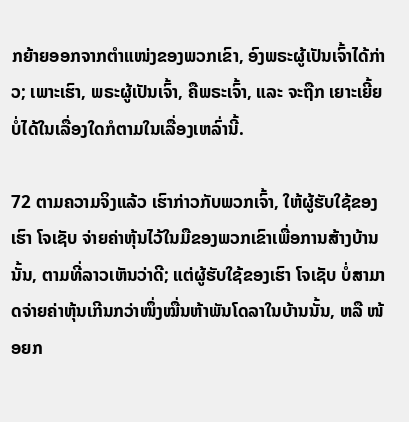ກຍ້າຍອອກຈາກຕຳແໜ່ງຂອງພວກເຂົາ, ອົງພຣະຜູ້ເປັນເຈົ້າໄດ້ກ່າວ; ເພາະເຮົາ, ພຣະຜູ້ເປັນເຈົ້າ, ຄືພຣະເຈົ້າ, ແລະ ຈະຖືກ ເຍາະເຍີ້ຍບໍ່ໄດ້ໃນເລື່ອງໃດກໍຕາມໃນເລື່ອງເຫລົ່ານີ້.

72 ຕາມຄວາມຈິງແລ້ວ ເຮົາກ່າວກັບພວກເຈົ້າ, ໃຫ້ຜູ້ຮັບໃຊ້ຂອງເຮົາ ໂຈເຊັບ ຈ່າຍຄ່າຫຸ້ນໄວ້ໃນມືຂອງພວກເຂົາເພື່ອການສ້າງບ້ານນັ້ນ, ຕາມທີ່ລາວເຫັນວ່າດີ; ແຕ່ຜູ້ຮັບໃຊ້ຂອງເຮົາ ໂຈເຊັບ ບໍ່ສາມາດຈ່າຍຄ່າຫຸ້ນເກີນກວ່າໜຶ່ງໝື່ນຫ້າພັນໂດລາໃນບ້ານນັ້ນ, ຫລື ໜ້ອຍກ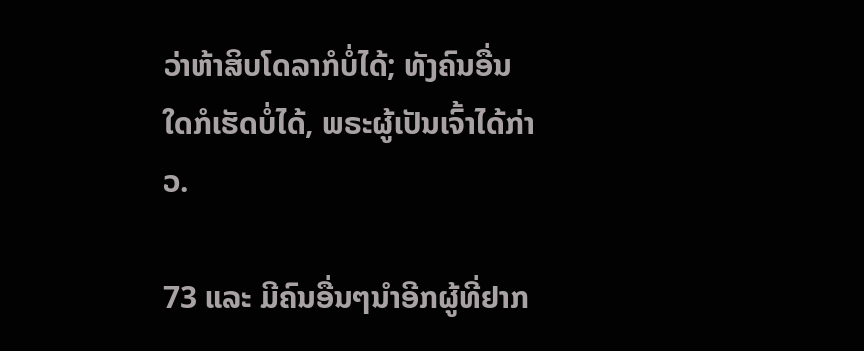ວ່າຫ້າສິບໂດລາກໍບໍ່ໄດ້; ທັງຄົນອື່ນໃດກໍເຮັດບໍ່ໄດ້, ພຣະຜູ້ເປັນເຈົ້າໄດ້ກ່າວ.

73 ແລະ ມີຄົນອື່ນໆນຳອີກຜູ້ທີ່ຢາກ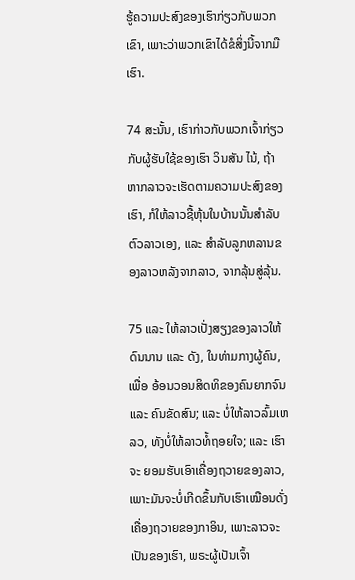ຮູ້ຄວາມປະສົງຂອງເຮົາກ່ຽວກັບພວກເຂົາ, ເພາະວ່າພວກເຂົາໄດ້ຂໍສິ່ງນີ້ຈາກມືເຮົາ.

74 ສະນັ້ນ, ເຮົາກ່າວກັບພວກເຈົ້າກ່ຽວກັບຜູ້ຮັບໃຊ້ຂອງເຮົາ ວິນສັນ ໄນ້, ຖ້າຫາກລາວຈະເຮັດຕາມຄວາມປະສົງຂອງເຮົາ, ກໍໃຫ້ລາວຊື້ຫຸ້ນໃນບ້ານນັ້ນສຳລັບຕົວລາວເອງ, ແລະ ສຳລັບລູກຫລານຂອງລາວຫລັງຈາກລາວ, ຈາກລຸ້ນສູ່ລຸ້ນ.

75 ແລະ ໃຫ້ລາວເປັ່ງສຽງຂອງລາວໃຫ້ດົນນານ ແລະ ດັງ, ໃນທ່າມກາງຜູ້ຄົນ, ເພື່ອ ອ້ອນວອນສິດທິຂອງຄົນຍາກຈົນ ແລະ ຄົນຂັດສົນ; ແລະ ບໍ່ໃຫ້ລາວລົ້ມເຫລວ, ທັງບໍ່ໃຫ້ລາວທໍ້ຖອຍໃຈ; ແລະ ເຮົາຈະ ຍອມຮັບເອົາເຄື່ອງຖວາຍຂອງລາວ, ເພາະມັນຈະບໍ່ເກີດຂຶ້ນກັບເຮົາເໝືອນດັ່ງເຄື່ອງຖວາຍຂອງກາອິນ, ເພາະລາວຈະເປັນຂອງເຮົາ, ພຣະຜູ້ເປັນເຈົ້າ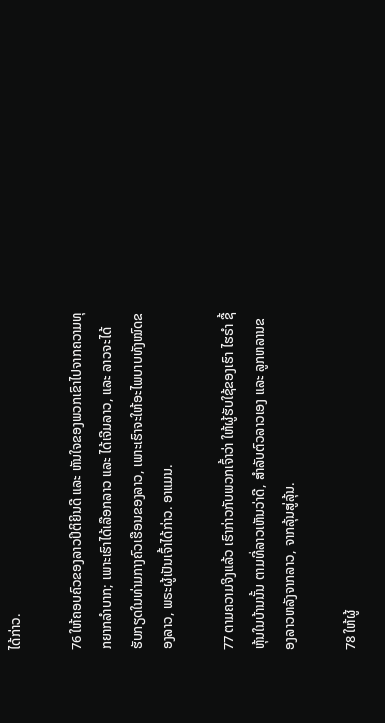ໄດ້ກ່າວ.

76 ໃຫ້ຄອບຄົວຂອງລາວປິຕິຍິນດີ ແລະ ຫັນໃຈຂອງພວກເຂົາໄປຈາກຄວາມທຸກຍາກລຳບາກ; ເພາະເຮົາໄດ້ເລືອກລາວ ແລະ ໄດ້ເຈີມລາວ, ແລະ ລາວຈະໄດ້ຮັບກຽດໃນທ່າມກາງຄົວເຮືອນຂອງລາວ, ເພາະເຮົາຈະໃຫ້ອະໄພບາບທັງໝົດຂອງລາວ, ພຣະຜູ້ເປັນເຈົ້າໄດ້ກ່າວ. ອາແມນ.

77 ຕາມຄວາມຈິງແລ້ວ ເຮົາກ່າວກັບພວກເຈົ້າວ່າ ໃຫ້ຜູ້ຮັບໃຊ້ຂອງເຮົາ ໄຮຣຳ ຊື້ຫຸ້ນໃນບ້ານນັ້ນ ຕາມທີ່ລາວເຫັນວ່າດີ, ສຳລັບຕົວລາວເອງ ແລະ ລູກຫລານຂອງລາວຫລັງຈາກລາວ, ຈາກລຸ້ນສູ່ລຸ້ນ.

78 ໃຫ້ຜູ້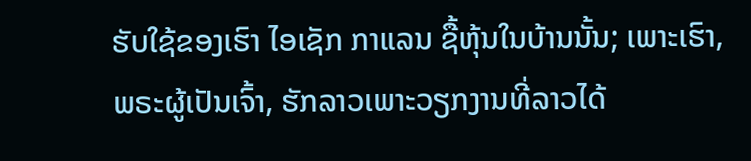ຮັບໃຊ້ຂອງເຮົາ ໄອເຊັກ ກາແລນ ຊື້ຫຸ້ນໃນບ້ານນັ້ນ; ເພາະເຮົາ, ພຣະຜູ້ເປັນເຈົ້າ, ຮັກລາວເພາະວຽກງານທີ່ລາວໄດ້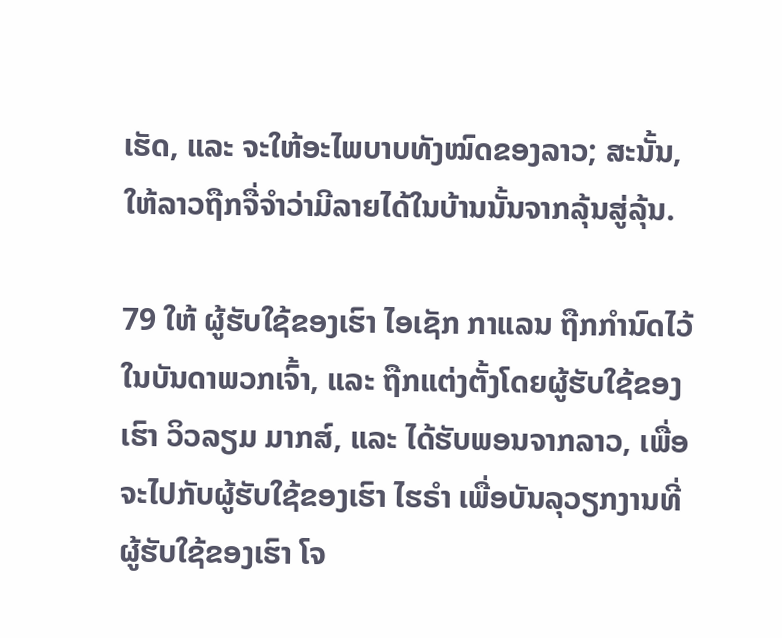ເຮັດ, ແລະ ຈະໃຫ້ອະໄພບາບທັງໝົດຂອງລາວ; ສະນັ້ນ, ໃຫ້ລາວຖືກຈື່ຈຳວ່າມີລາຍໄດ້ໃນບ້ານນັ້ນຈາກລຸ້ນສູ່ລຸ້ນ.

79 ໃຫ້ ຜູ້ຮັບໃຊ້ຂອງເຮົາ ໄອເຊັກ ກາແລນ ຖືກກຳນົດໄວ້ໃນບັນດາພວກເຈົ້າ, ແລະ ຖືກແຕ່ງຕັ້ງໂດຍຜູ້ຮັບໃຊ້ຂອງເຮົາ ວິວລຽມ ມາກສ໌, ແລະ ໄດ້ຮັບພອນຈາກລາວ, ເພື່ອຈະໄປກັບຜູ້ຮັບໃຊ້ຂອງເຮົາ ໄຮຣຳ ເພື່ອບັນລຸວຽກງານທີ່ຜູ້ຮັບໃຊ້ຂອງເຮົາ ໂຈ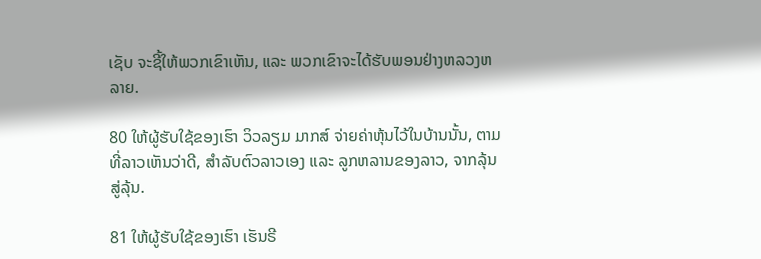ເຊັບ ຈະຊີ້ໃຫ້ພວກເຂົາເຫັນ, ແລະ ພວກເຂົາຈະໄດ້ຮັບພອນຢ່າງຫລວງຫລາຍ.

80 ໃຫ້ຜູ້ຮັບໃຊ້ຂອງເຮົາ ວິວລຽມ ມາກສ໌ ຈ່າຍຄ່າຫຸ້ນໄວ້ໃນບ້ານນັ້ນ, ຕາມທີ່ລາວເຫັນວ່າດີ, ສຳລັບຕົວລາວເອງ ແລະ ລູກຫລານຂອງລາວ, ຈາກລຸ້ນສູ່ລຸ້ນ.

81 ໃຫ້ຜູ້ຮັບໃຊ້ຂອງເຮົາ ເຮັນຣີ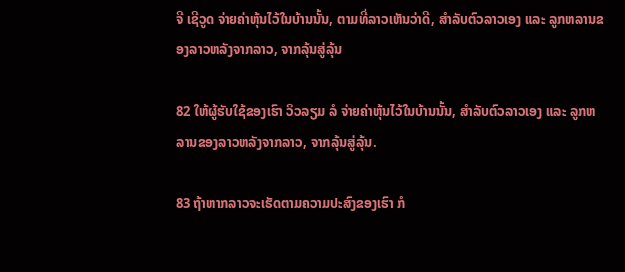ຈີ ເຊີວູດ ຈ່າຍຄ່າຫຸ້ນໄວ້ໃນບ້ານນັ້ນ, ຕາມທີ່ລາວເຫັນວ່າດີ, ສຳລັບຕົວລາວເອງ ແລະ ລູກຫລານຂອງລາວຫລັງຈາກລາວ, ຈາກລຸ້ນສູ່ລຸ້ນ

82 ໃຫ້ຜູ້ຮັບໃຊ້ຂອງເຮົາ ວິວລຽມ ລໍ ຈ່າຍຄ່າຫຸ້ນໄວ້ໃນບ້ານນັ້ນ, ສຳລັບຕົວລາວເອງ ແລະ ລູກຫລານຂອງລາວຫລັງຈາກລາວ, ຈາກລຸ້ນສູ່ລຸ້ນ.

83 ຖ້າຫາກລາວຈະເຮັດຕາມຄວາມປະສົງຂອງເຮົາ ກໍ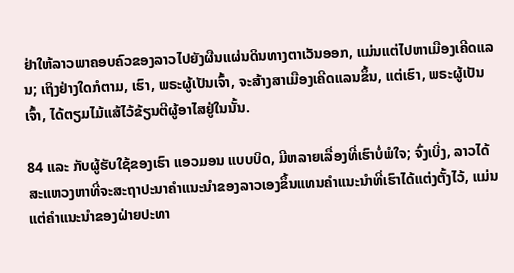ຢ່າໃຫ້ລາວພາຄອບຄົວຂອງລາວໄປຍັງຜືນແຜ່ນດິນທາງຕາເວັນອອກ, ແມ່ນແຕ່ໄປຫາເມືອງເຄີດແລນ; ເຖິງຢ່າງໃດກໍຕາມ, ເຮົາ, ພຣະຜູ້ເປັນເຈົ້າ, ຈະສ້າງສາເມືອງເຄີດແລນຂຶ້ນ, ແຕ່ເຮົາ, ພຣະຜູ້ເປັນເຈົ້າ, ໄດ້ຕຽມໄມ້ແສ້ໄວ້ຂ້ຽນຕີຜູ້ອາໄສຢູ່ໃນນັ້ນ.

84 ແລະ ກັບຜູ້ຮັບໃຊ້ຂອງເຮົາ ແອວມອນ ແບບບິດ, ມີຫລາຍເລື່ອງທີ່ເຮົາບໍ່ພໍໃຈ; ຈົ່ງເບິ່ງ, ລາວໄດ້ສະແຫວງຫາທີ່ຈະສະຖາປະນາຄຳແນະນຳຂອງລາວເອງຂຶ້ນແທນຄຳແນະນຳທີ່ເຮົາໄດ້ແຕ່ງຕັ້ງໄວ້, ແມ່ນແຕ່ຄຳແນະນຳຂອງຝ່າຍປະທາ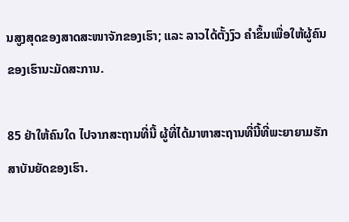ນສູງສຸດຂອງສາດສະໜາຈັກຂອງເຮົາ; ແລະ ລາວໄດ້ຕັ້ງງົວ ຄຳຂຶ້ນເພື່ອໃຫ້ຜູ້ຄົນຂອງເຮົານະມັດສະການ.

85 ຢ່າໃຫ້ຄົນໃດ ໄປຈາກສະຖານທີ່ນີ້ ຜູ້ທີ່ໄດ້ມາຫາສະຖານທີ່ນີ້ທີ່ພະຍາຍາມຮັກສາບັນຍັດຂອງເຮົາ.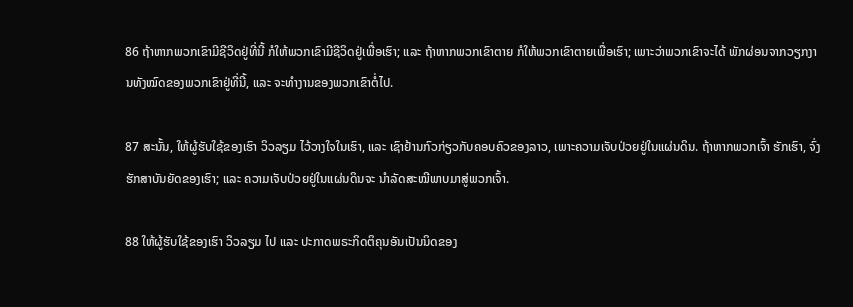86 ຖ້າຫາກພວກເຂົາມີຊີວິດຢູ່ທີ່ນີ້ ກໍໃຫ້ພວກເຂົາມີຊີວິດຢູ່ເພື່ອເຮົາ; ແລະ ຖ້າຫາກພວກເຂົາຕາຍ ກໍໃຫ້ພວກເຂົາຕາຍເພື່ອເຮົາ; ເພາະວ່າພວກເຂົາຈະໄດ້ ພັກຜ່ອນຈາກວຽກງານທັງໝົດຂອງພວກເຂົາຢູ່ທີ່ນີ້, ແລະ ຈະທຳງານຂອງພວກເຂົາຕໍ່ໄປ.

87 ສະນັ້ນ, ໃຫ້ຜູ້ຮັບໃຊ້ຂອງເຮົາ ວິວລຽມ ໄວ້ວາງໃຈໃນເຮົາ, ແລະ ເຊົາຢ້ານກົວກ່ຽວກັບຄອບຄົວຂອງລາວ, ເພາະຄວາມເຈັບປ່ວຍຢູ່ໃນແຜ່ນດິນ. ຖ້າຫາກພວກເຈົ້າ ຮັກເຮົາ, ຈົ່ງຮັກສາບັນຍັດຂອງເຮົາ; ແລະ ຄວາມເຈັບປ່ວຍຢູ່ໃນແຜ່ນດິນຈະ ນຳລັດສະໝີພາບມາສູ່ພວກເຈົ້າ.

88 ໃຫ້ຜູ້ຮັບໃຊ້ຂອງເຮົາ ວິວລຽມ ໄປ ແລະ ປະກາດພຣະກິດຕິຄຸນອັນເປັນນິດຂອງ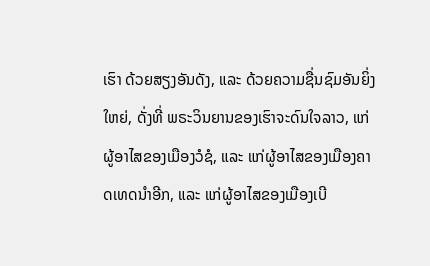ເຮົາ ດ້ວຍສຽງອັນດັງ, ແລະ ດ້ວຍຄວາມຊື່ນຊົມອັນຍິ່ງໃຫຍ່, ດັ່ງທີ່ ພຣະວິນຍານຂອງເຮົາຈະດົນໃຈລາວ, ແກ່ຜູ້ອາໄສຂອງເມືອງວໍຊໍ, ແລະ ແກ່ຜູ້ອາໄສຂອງເມືອງຄາດເທດນຳອີກ, ແລະ ແກ່ຜູ້ອາໄສຂອງເມືອງເບີ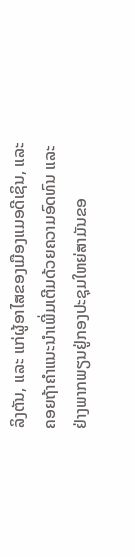ລິງຕັນ, ແລະ ແກ່ຜູ້ອາໄສຂອງເມືອງແມອດີເຊິນ, ແລະ ຄອຍຖ້າຄຳແນະນຳເພີ່ມເຕີມດ້ວຍຄວາມອົດທົນ ແລະ ຢ່າງພາກພຽນຢູ່ກອງປະຊຸມໃຫຍ່ສາມັນຂອ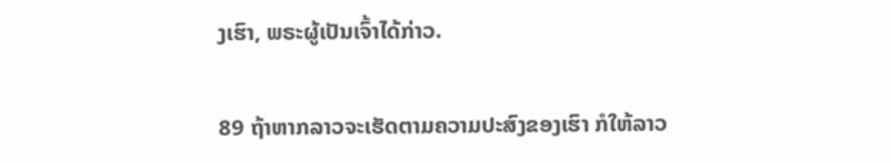ງເຮົາ, ພຣະຜູ້ເປັນເຈົ້າໄດ້ກ່າວ.

89 ຖ້າຫາກລາວຈະເຮັດຕາມຄວາມປະສົງຂອງເຮົາ ກໍໃຫ້ລາວ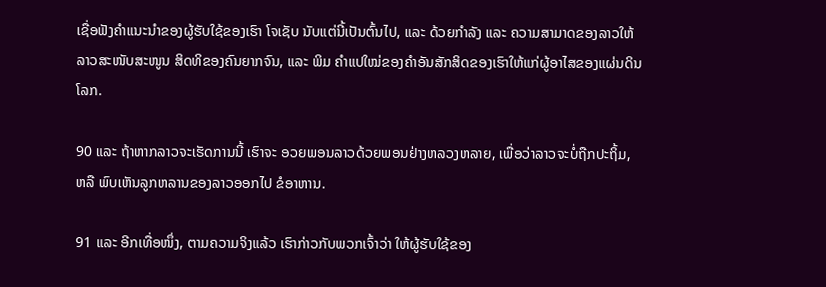ເຊື່ອຟັງຄຳແນະນຳຂອງຜູ້ຮັບໃຊ້ຂອງເຮົາ ໂຈເຊັບ ນັບແຕ່ນີ້ເປັນຕົ້ນໄປ, ແລະ ດ້ວຍກຳລັງ ແລະ ຄວາມສາມາດຂອງລາວໃຫ້ລາວສະໜັບສະໜູນ ສິດທິຂອງຄົນຍາກຈົນ, ແລະ ພິມ ຄຳແປໃໝ່ຂອງຄຳອັນສັກສິດຂອງເຮົາໃຫ້ແກ່ຜູ້ອາໄສຂອງແຜ່ນດິນໂລກ.

90 ແລະ ຖ້າຫາກລາວຈະເຮັດການນີ້ ເຮົາຈະ ອວຍພອນລາວດ້ວຍພອນຢ່າງຫລວງຫລາຍ, ເພື່ອວ່າລາວຈະບໍ່ຖືກປະຖິ້ມ, ຫລື ພົບເຫັນລູກຫລານຂອງລາວອອກໄປ ຂໍອາຫານ.

91 ແລະ ອີກເທື່ອໜຶ່ງ, ຕາມຄວາມຈິງແລ້ວ ເຮົາກ່າວກັບພວກເຈົ້າວ່າ ໃຫ້ຜູ້ຮັບໃຊ້ຂອງ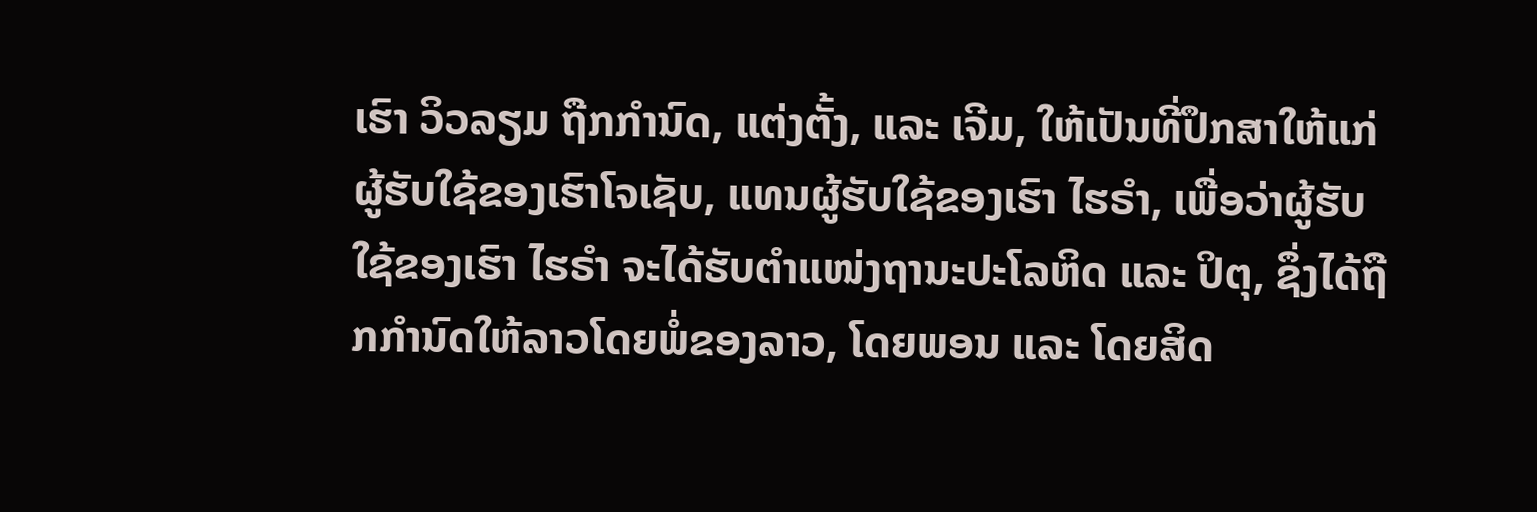ເຮົາ ວິວລຽມ ຖືກກຳນົດ, ແຕ່ງຕັ້ງ, ແລະ ເຈີມ, ໃຫ້ເປັນທີ່ປຶກສາໃຫ້ແກ່ຜູ້ຮັບໃຊ້ຂອງເຮົາໂຈເຊັບ, ແທນຜູ້ຮັບໃຊ້ຂອງເຮົາ ໄຮຣຳ, ເພື່ອວ່າຜູ້ຮັບໃຊ້ຂອງເຮົາ ໄຮຣຳ ຈະໄດ້ຮັບຕຳແໜ່ງຖານະປະໂລຫິດ ແລະ ປິຕຸ, ຊຶ່ງໄດ້ຖືກກຳນົດໃຫ້ລາວໂດຍພໍ່ຂອງລາວ, ໂດຍພອນ ແລະ ໂດຍສິດ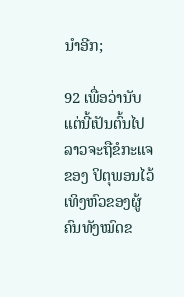ນຳອີກ;

92 ເພື່ອວ່ານັບແຕ່ນີ້ເປັນຕົ້ນໄປ ລາວຈະຖືຂໍກະແຈຂອງ ປິຕຸພອນໄວ້ເທິງຫົວຂອງຜູ້ຄົນທັງໝົດຂ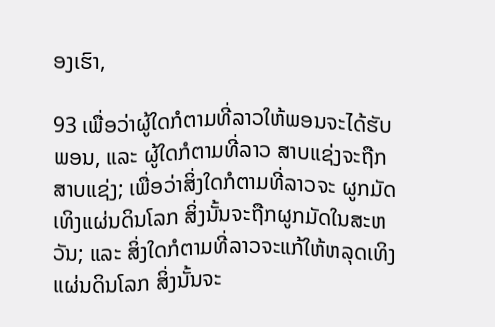ອງເຮົາ,

93 ເພື່ອວ່າຜູ້ໃດກໍຕາມທີ່ລາວໃຫ້ພອນຈະໄດ້ຮັບພອນ, ແລະ ຜູ້ໃດກໍຕາມທີ່ລາວ ສາບແຊ່ງຈະຖືກສາບແຊ່ງ; ເພື່ອວ່າສິ່ງໃດກໍຕາມທີ່ລາວຈະ ຜູກມັດເທິງແຜ່ນດິນໂລກ ສິ່ງນັ້ນຈະຖືກຜູກມັດໃນສະຫວັນ; ແລະ ສິ່ງໃດກໍຕາມທີ່ລາວຈະແກ້ໃຫ້ຫລຸດເທິງແຜ່ນດິນໂລກ ສິ່ງນັ້ນຈະ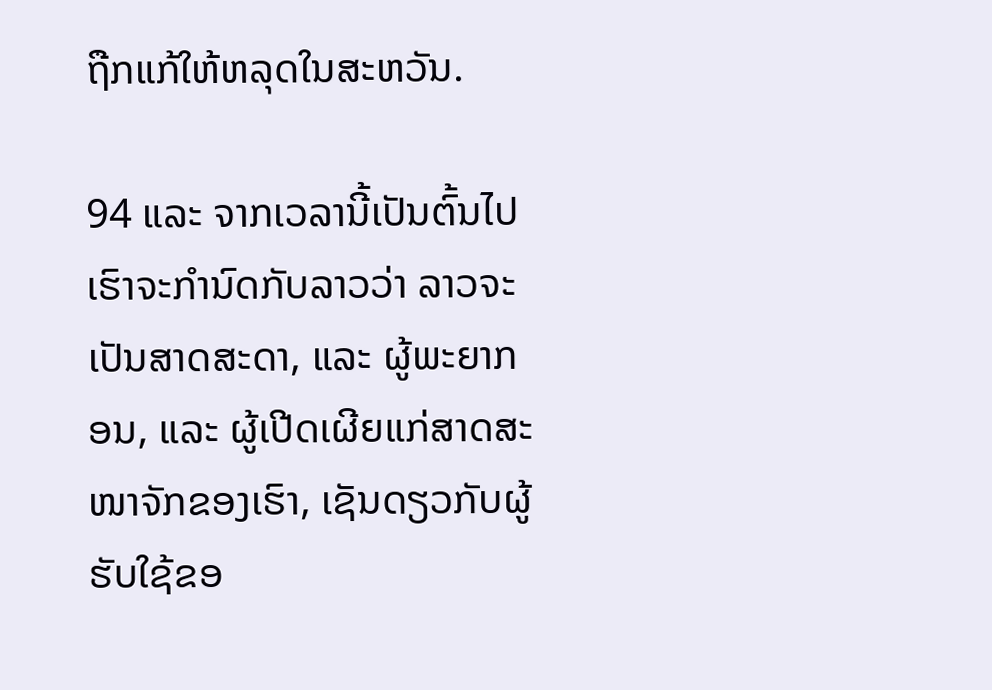ຖືກແກ້ໃຫ້ຫລຸດໃນສະຫວັນ.

94 ແລະ ຈາກເວລານີ້ເປັນຕົ້ນໄປ ເຮົາຈະກຳນົດກັບລາວວ່າ ລາວຈະເປັນສາດສະດາ, ແລະ ຜູ້ພະຍາກອນ, ແລະ ຜູ້ເປີດເຜີຍແກ່ສາດສະໜາຈັກຂອງເຮົາ, ເຊັນດຽວກັບຜູ້ຮັບໃຊ້ຂອ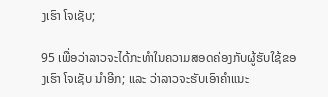ງເຮົາ ໂຈເຊັບ;

95 ເພື່ອວ່າລາວຈະໄດ້ກະທຳໃນຄວາມສອດຄ່ອງກັບຜູ້ຮັບໃຊ້ຂອງເຮົາ ໂຈເຊັບ ນຳອີກ; ແລະ ວ່າລາວຈະຮັບເອົາຄຳແນະ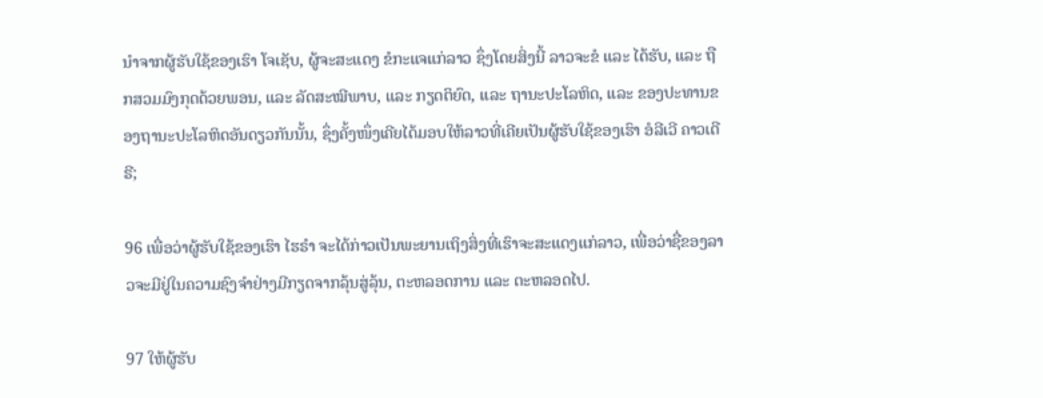ນຳຈາກຜູ້ຮັບໃຊ້ຂອງເຮົາ ໂຈເຊັບ, ຜູ້ຈະສະແດງ ຂໍກະແຈແກ່ລາວ ຊຶ່ງໂດຍສິ່ງນີ້ ລາວຈະຂໍ ແລະ ໄດ້ຮັບ, ແລະ ຖືກສວມມົງກຸດດ້ວຍພອນ, ແລະ ລັດສະໝີພາບ, ແລະ ກຽດຕິຍົດ, ແລະ ຖານະປະໂລຫິດ, ແລະ ຂອງປະທານຂອງຖານະປະໂລຫິດອັນດຽວກັນນັ້ນ, ຊຶ່ງຄັ້ງໜຶ່ງເຄີຍໄດ້ມອບໃຫ້ລາວທີ່ເຄີຍເປັນຜູ້ຮັບໃຊ້ຂອງເຮົາ ອໍລີເວີ ຄາວເດີຣີ;

96 ເພື່ອວ່າຜູ້ຮັບໃຊ້ຂອງເຮົາ ໄຮຣຳ ຈະໄດ້ກ່າວເປັນພະຍານເຖິງສິ່ງທີ່ເຮົາຈະສະແດງແກ່ລາວ, ເພື່ອວ່າຊື່ຂອງລາວຈະມີຢູ່ໃນຄວາມຊົງຈຳຢ່າງມີກຽດຈາກລຸ້ນສູ່ລຸ້ນ, ຕະຫລອດການ ແລະ ຕະຫລອດໄປ.

97 ໃຫ້ຜູ້ຮັບ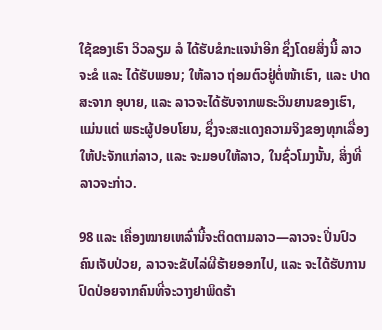ໃຊ້ຂອງເຮົາ ວິວລຽມ ລໍ ໄດ້ຮັບຂໍກະແຈນຳອີກ ຊຶ່ງໂດຍສິ່ງນີ້ ລາວຈະຂໍ ແລະ ໄດ້ຮັບພອນ; ໃຫ້ລາວ ຖ່ອມຕົວຢູ່ຕໍ່ໜ້າເຮົາ, ແລະ ປາດສະຈາກ ອຸບາຍ, ແລະ ລາວຈະໄດ້ຮັບຈາກພຣະວິນຍານຂອງເຮົາ, ແມ່ນແຕ່ ພຣະຜູ້ປອບໂຍນ, ຊຶ່ງຈະສະແດງຄວາມຈິງຂອງທຸກເລື່ອງໃຫ້ປະຈັກແກ່ລາວ, ແລະ ຈະມອບໃຫ້ລາວ, ໃນຊົ່ວໂມງນັ້ນ, ສິ່ງທີ່ລາວຈະກ່າວ.

98 ແລະ ເຄື່ອງໝາຍເຫລົ່ານີ້ຈະຕິດຕາມລາວ—ລາວຈະ ປິ່ນປົວຄົນເຈັບປ່ວຍ, ລາວຈະຂັບໄລ່ຜີຮ້າຍອອກໄປ, ແລະ ຈະໄດ້ຮັບການປົດປ່ອຍຈາກຄົນທີ່ຈະວາງຢາພິດຮ້າ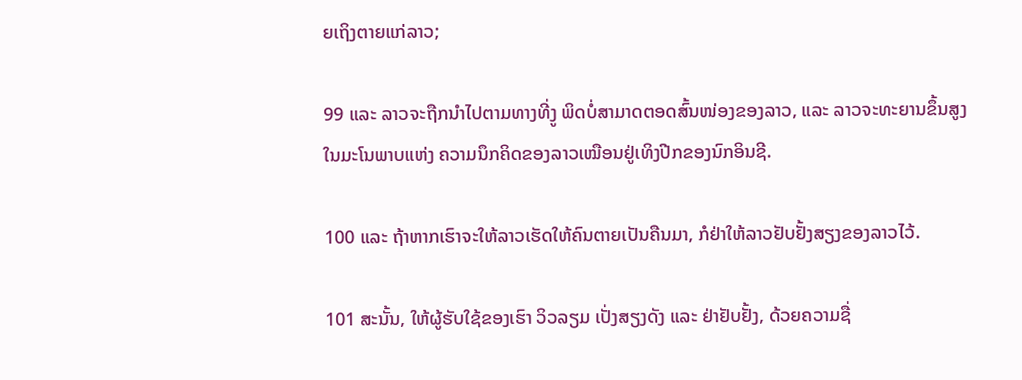ຍເຖິງຕາຍແກ່ລາວ;

99 ແລະ ລາວຈະຖືກນຳໄປຕາມທາງທີ່ງູ ພິດບໍ່ສາມາດຕອດສົ້ນໜ່ອງຂອງລາວ, ແລະ ລາວຈະທະຍານຂຶ້ນສູງໃນມະໂນພາບແຫ່ງ ຄວາມນຶກຄິດຂອງລາວເໝືອນຢູ່ເທິງປີກຂອງນົກອິນຊີ.

100 ແລະ ຖ້າຫາກເຮົາຈະໃຫ້ລາວເຮັດໃຫ້ຄົນຕາຍເປັນຄືນມາ, ກໍຢ່າໃຫ້ລາວຢັບຢັ້ງສຽງຂອງລາວໄວ້.

101 ສະນັ້ນ, ໃຫ້ຜູ້ຮັບໃຊ້ຂອງເຮົາ ວິວລຽມ ເປັ່ງສຽງດັງ ແລະ ຢ່າຢັບຢັ້ງ, ດ້ວຍຄວາມຊື່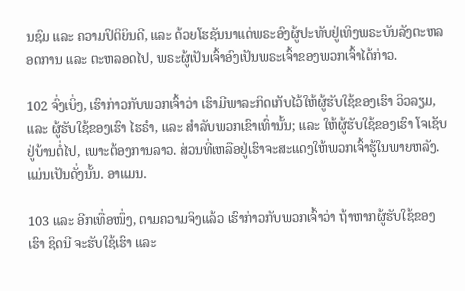ນຊົມ ແລະ ຄວາມປິຕິຍິນດີ, ແລະ ດ້ວຍໂຮຊັນນາແດ່ພຣະອົງຜູ້ປະທັບຢູ່ເທິງພຣະບັນລັງຕະຫລອດການ ແລະ ຕະຫລອດໄປ, ພຣະຜູ້ເປັນເຈົ້າອົງເປັນພຣະເຈົ້າຂອງພວກເຈົ້າໄດ້ກ່າວ.

102 ຈົ່ງເບິ່ງ, ເຮົາກ່າວກັບພວກເຈົ້າວ່າ ເຮົາມີພາລະກິດເກັບໄວ້ໃຫ້ຜູ້ຮັບໃຊ້ຂອງເຮົາ ວິວລຽມ, ແລະ ຜູ້ຮັບໃຊ້ຂອງເຮົາ ໄຮຣຳ, ແລະ ສຳລັບພວກເຂົາເທົ່ານັ້ນ; ແລະ ໃຫ້ຜູ້ຮັບໃຊ້ຂອງເຮົາ ໂຈເຊັບ ຢູ່ບ້ານຕໍ່ໄປ, ເພາະຕ້ອງການລາວ. ສ່ວນທີ່ເຫລືອຢູ່ເຮົາຈະສະແດງໃຫ້ພວກເຈົ້າຮູ້ໃນພາຍຫລັງ. ແມ່ນເປັນດັ່ງນັ້ນ. ອາແມນ.

103 ແລະ ອີກເທື່ອໜຶ່ງ, ຕາມຄວາມຈິງແລ້ວ ເຮົາກ່າວກັບພວກເຈົ້າວ່າ ຖ້າຫາກຜູ້ຮັບໃຊ້ຂອງເຮົາ ຊິດນີ ຈະຮັບໃຊ້ເຮົາ ແລະ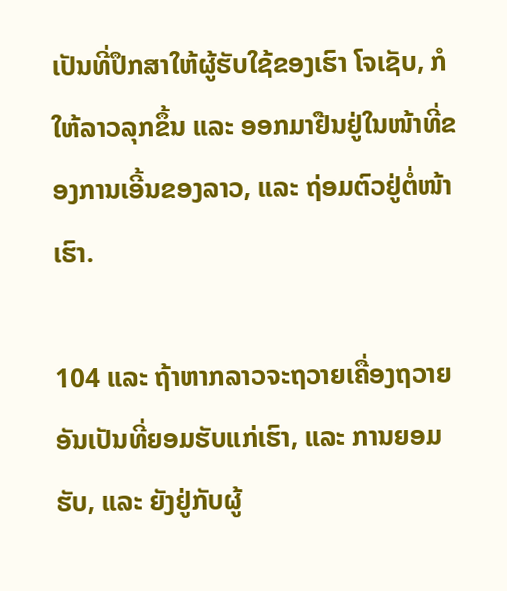ເປັນທີ່ປຶກສາໃຫ້ຜູ້ຮັບໃຊ້ຂອງເຮົາ ໂຈເຊັບ, ກໍໃຫ້ລາວລຸກຂຶ້ນ ແລະ ອອກມາຢືນຢູ່ໃນໜ້າທີ່ຂອງການເອີ້ນຂອງລາວ, ແລະ ຖ່ອມຕົວຢູ່ຕໍ່ໜ້າເຮົາ.

104 ແລະ ຖ້າຫາກລາວຈະຖວາຍເຄື່ອງຖວາຍອັນເປັນທີ່ຍອມຮັບແກ່ເຮົາ, ແລະ ການຍອມຮັບ, ແລະ ຍັງຢູ່ກັບຜູ້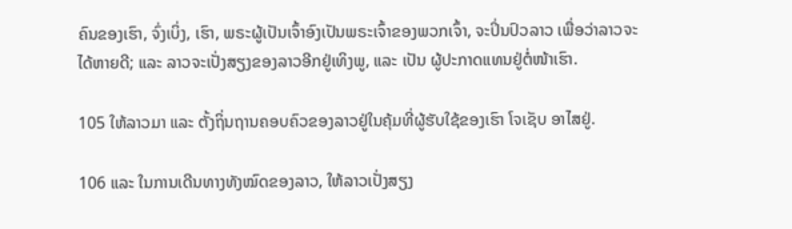ຄົນຂອງເຮົາ, ຈົ່ງເບິ່ງ, ເຮົາ, ພຣະຜູ້ເປັນເຈົ້າອົງເປັນພຣະເຈົ້າຂອງພວກເຈົ້າ, ຈະປິ່ນປົວລາວ ເພື່ອວ່າລາວຈະໄດ້ຫາຍດີ; ແລະ ລາວຈະເປັ່ງສຽງຂອງລາວອີກຢູ່ເທິງພູ, ແລະ ເປັນ ຜູ້ປະກາດແທນຢູ່ຕໍ່ໜ້າເຮົາ.

105 ໃຫ້ລາວມາ ແລະ ຕັ້ງຖິ່ນຖານຄອບຄົວຂອງລາວຢູ່ໃນຄຸ້ມທີ່ຜູ້ຮັບໃຊ້ຂອງເຮົາ ໂຈເຊັບ ອາໄສຢູ່.

106 ແລະ ໃນການເດີນທາງທັງໝົດຂອງລາວ, ໃຫ້ລາວເປັ່ງສຽງ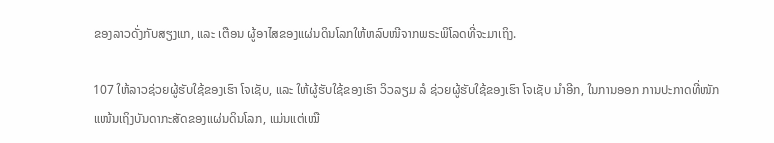ຂອງລາວດັ່ງກັບສຽງແກ, ແລະ ເຕືອນ ຜູ້ອາໄສຂອງແຜ່ນດິນໂລກໃຫ້ຫລົບໜີຈາກພຣະພິໂລດທີ່ຈະມາເຖິງ.

107 ໃຫ້ລາວຊ່ວຍຜູ້ຮັບໃຊ້ຂອງເຮົາ ໂຈເຊັບ, ແລະ ໃຫ້ຜູ້ຮັບໃຊ້ຂອງເຮົາ ວິວລຽມ ລໍ ຊ່ວຍຜູ້ຮັບໃຊ້ຂອງເຮົາ ໂຈເຊັບ ນຳອີກ, ໃນການອອກ ການປະກາດທີ່ໜັກແໜ້ນເຖິງບັນດາກະສັດຂອງແຜ່ນດິນໂລກ, ແມ່ນແຕ່ເໝື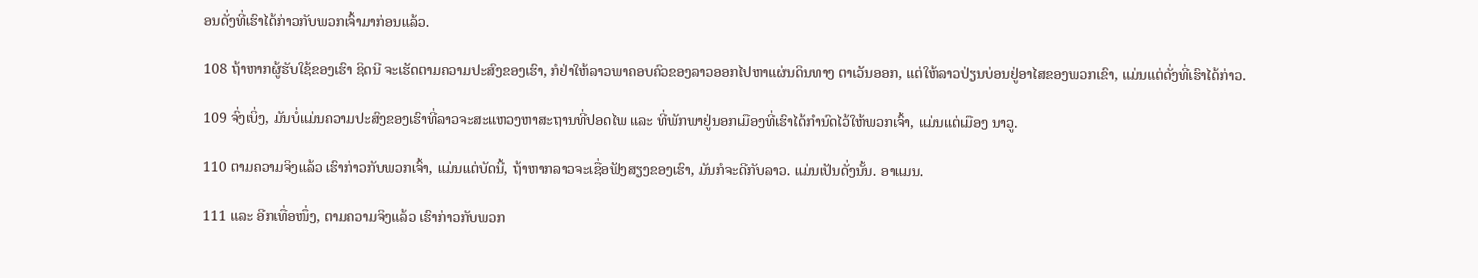ອນດັ່ງທີ່ເຮົາໄດ້ກ່າວກັບພວກເຈົ້າມາກ່ອນແລ້ວ.

108 ຖ້າຫາກຜູ້ຮັບໃຊ້ຂອງເຮົາ ຊິດນີ ຈະເຮັດຕາມຄວາມປະສົງຂອງເຮົາ, ກໍຢ່າໃຫ້ລາວພາຄອບຄົວຂອງລາວອອກໄປຫາແຜ່ນດິນທາງ ຕາເວັນອອກ, ແຕ່ໃຫ້ລາວປ່ຽນບ່ອນຢູ່ອາໄສຂອງພວກເຂົາ, ແມ່ນແຕ່ດັ່ງທີ່ເຮົາໄດ້ກ່າວ.

109 ຈົ່ງເບິ່ງ, ມັນບໍ່ແມ່ນຄວາມປະສົງຂອງເຮົາທີ່ລາວຈະສະແຫວງຫາສະຖານທີ່ປອດໄພ ແລະ ທີ່ພັກພາຢູ່ນອກເມືອງທີ່ເຮົາໄດ້ກຳນົດໄວ້ໃຫ້ພວກເຈົ້າ, ແມ່ນແຕ່ເມືອງ ນາວູ.

110 ຕາມຄວາມຈິງແລ້ວ ເຮົາກ່າວກັບພວກເຈົ້າ, ແມ່ນແຕ່ບັດນີ້, ຖ້າຫາກລາວຈະເຊື່ອຟັງສຽງຂອງເຮົາ, ມັນກໍຈະດີກັບລາວ. ແມ່ນເປັນດັ່ງນັ້ນ. ອາແມນ.

111 ແລະ ອີກເທື່ອໜຶ່ງ, ຕາມຄວາມຈິງແລ້ວ ເຮົາກ່າວກັບພວກ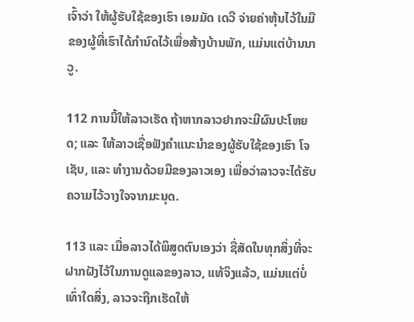ເຈົ້າວ່າ ໃຫ້ຜູ້ຮັບໃຊ້ຂອງເຮົາ ເອມມັດ ເດວີ ຈ່າຍຄ່າຫຸ້ນໄວ້ໃນມືຂອງຜູ້ທີ່ເຮົາໄດ້ກຳນົດໄວ້ເພື່ອສ້າງບ້ານພັກ, ແມ່ນແຕ່ບ້ານນາວູ.

112 ການນີ້ໃຫ້ລາວເຮັດ ຖ້າຫາກລາວຢາກຈະມີຜົນປະໂຫຍດ; ແລະ ໃຫ້ລາວເຊື່ອຟັງຄຳແນະນຳຂອງຜູ້ຮັບໃຊ້ຂອງເຮົາ ໂຈເຊັບ, ແລະ ທຳງານດ້ວຍມືຂອງລາວເອງ ເພື່ອວ່າລາວຈະໄດ້ຮັບຄວາມໄວ້ວາງໃຈຈາກມະນຸດ.

113 ແລະ ເມື່ອລາວໄດ້ພິສູດຕົນເອງວ່າ ຊື່ສັດໃນທຸກສິ່ງທີ່ຈະຝາກຝັງໄວ້ໃນການດູແລຂອງລາວ, ແທ້ຈິງແລ້ວ, ແມ່ນແຕ່ບໍ່ເທົ່າໃດສິ່ງ, ລາວຈະຖືກເຮັດໃຫ້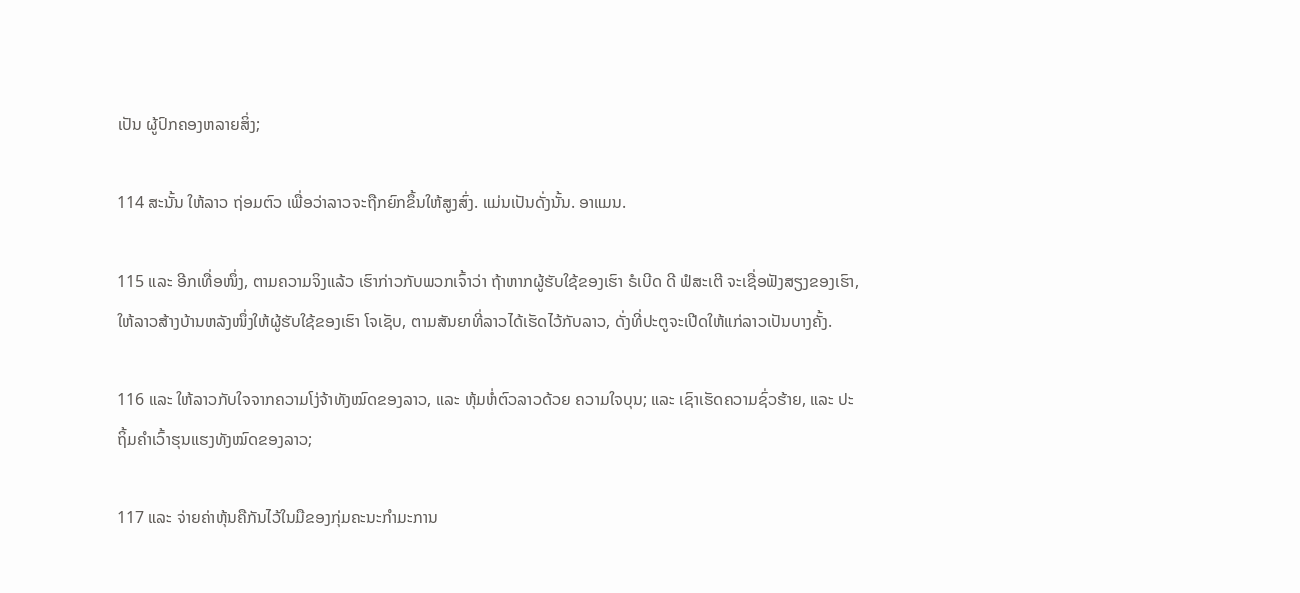ເປັນ ຜູ້ປົກຄອງຫລາຍສິ່ງ;

114 ສະນັ້ນ ໃຫ້ລາວ ຖ່ອມຕົວ ເພື່ອວ່າລາວຈະຖືກຍົກຂຶ້ນໃຫ້ສູງສົ່ງ. ແມ່ນເປັນດັ່ງນັ້ນ. ອາແມນ.

115 ແລະ ອີກເທື່ອໜຶ່ງ, ຕາມຄວາມຈິງແລ້ວ ເຮົາກ່າວກັບພວກເຈົ້າວ່າ ຖ້າຫາກຜູ້ຮັບໃຊ້ຂອງເຮົາ ຣໍເບີດ ດີ ຟໍສະເຕີ ຈະເຊື່ອຟັງສຽງຂອງເຮົາ, ໃຫ້ລາວສ້າງບ້ານຫລັງໜຶ່ງໃຫ້ຜູ້ຮັບໃຊ້ຂອງເຮົາ ໂຈເຊັບ, ຕາມສັນຍາທີ່ລາວໄດ້ເຮັດໄວ້ກັບລາວ, ດັ່ງທີ່ປະຕູຈະເປີດໃຫ້ແກ່ລາວເປັນບາງຄັ້ງ.

116 ແລະ ໃຫ້ລາວກັບໃຈຈາກຄວາມໂງ່ຈ້າທັງໝົດຂອງລາວ, ແລະ ຫຸ້ມຫໍ່ຕົວລາວດ້ວຍ ຄວາມໃຈບຸນ; ແລະ ເຊົາເຮັດຄວາມຊົ່ວຮ້າຍ, ແລະ ປະຖິ້ມຄຳເວົ້າຮຸນແຮງທັງໝົດຂອງລາວ;

117 ແລະ ຈ່າຍຄ່າຫຸ້ນຄືກັນໄວ້ໃນມືຂອງກຸ່ມຄະນະກຳມະການ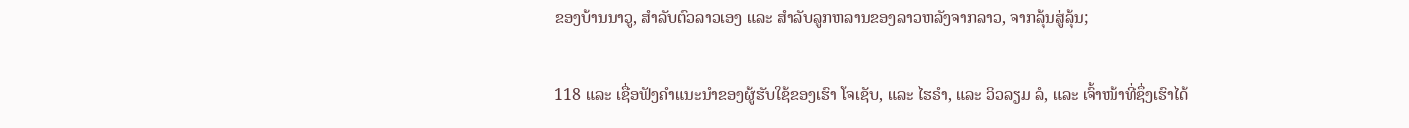ຂອງບ້ານນາວູ, ສຳລັບຕົວລາວເອງ ແລະ ສຳລັບລູກຫລານຂອງລາວຫລັງຈາກລາວ, ຈາກລຸ້ນສູ່ລຸ້ນ;

118 ແລະ ເຊື່ອຟັງຄຳແນະນຳຂອງຜູ້ຮັບໃຊ້ຂອງເຮົາ ໂຈເຊັບ, ແລະ ໄຮຣຳ, ແລະ ວິວລຽມ ລໍ, ແລະ ເຈົ້າໜ້າທີ່ຊຶ່ງເຮົາໄດ້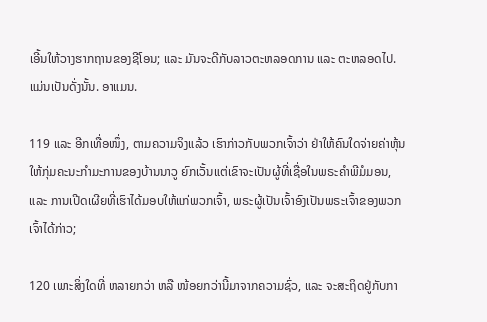ເອີ້ນໃຫ້ວາງຮາກຖານຂອງຊີໂອນ; ແລະ ມັນຈະດີກັບລາວຕະຫລອດການ ແລະ ຕະຫລອດໄປ. ແມ່ນເປັນດັ່ງນັ້ນ. ອາແມນ.

119 ແລະ ອີກເທື່ອໜຶ່ງ, ຕາມຄວາມຈິງແລ້ວ ເຮົາກ່າວກັບພວກເຈົ້າວ່າ ຢ່າໃຫ້ຄົນໃດຈ່າຍຄ່າຫຸ້ນໃຫ້ກຸ່ມຄະນະກຳມະການຂອງບ້ານນາວູ ຍົກເວັ້ນແຕ່ເຂົາຈະເປັນຜູ້ທີ່ເຊື່ອໃນພຣະຄຳພີມໍມອນ, ແລະ ການເປີດເຜີຍທີ່ເຮົາໄດ້ມອບໃຫ້ແກ່ພວກເຈົ້າ, ພຣະຜູ້ເປັນເຈົ້າອົງເປັນພຣະເຈົ້າຂອງພວກເຈົ້າໄດ້ກ່າວ;

120 ເພາະສິ່ງໃດທີ່ ຫລາຍກວ່າ ຫລື ໜ້ອຍກວ່ານີ້ມາຈາກຄວາມຊົ່ວ, ແລະ ຈະສະຖິດຢູ່ກັບກາ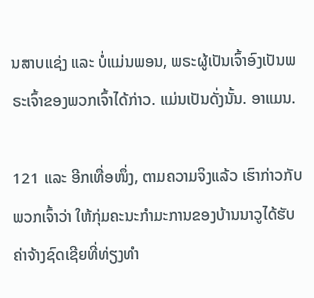ນສາບແຊ່ງ ແລະ ບໍ່ແມ່ນພອນ, ພຣະຜູ້ເປັນເຈົ້າອົງເປັນພຣະເຈົ້າຂອງພວກເຈົ້າໄດ້ກ່າວ. ແມ່ນເປັນດັ່ງນັ້ນ. ອາແມນ.

121 ແລະ ອີກເທື່ອໜຶ່ງ, ຕາມຄວາມຈິງແລ້ວ ເຮົາກ່າວກັບພວກເຈົ້າວ່າ ໃຫ້ກຸ່ມຄະນະກຳມະການຂອງບ້ານນາວູໄດ້ຮັບຄ່າຈ້າງຊົດເຊີຍທີ່ທ່ຽງທຳ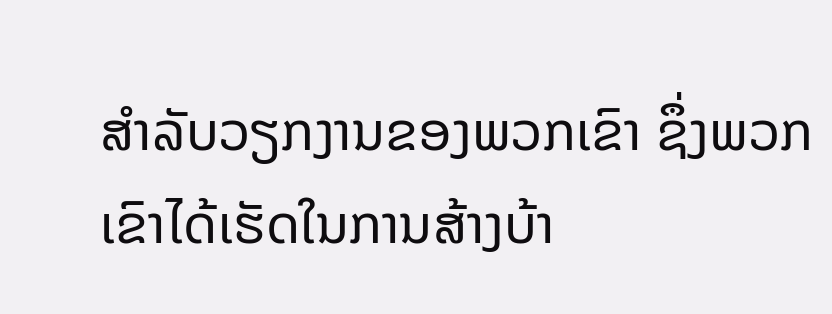ສຳລັບວຽກງານຂອງພວກເຂົາ ຊຶ່ງພວກເຂົາໄດ້ເຮັດໃນການສ້າງບ້າ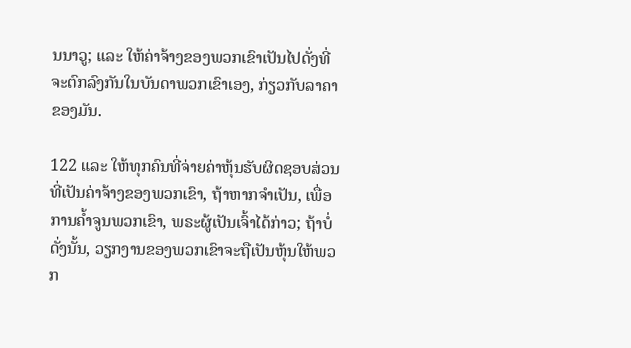ນນາວູ; ແລະ ໃຫ້ຄ່າຈ້າງຂອງພວກເຂົາເປັນໄປດັ່ງທີ່ຈະຕົກລົງກັນໃນບັນດາພວກເຂົາເອງ, ກ່ຽວກັບລາຄາຂອງມັນ.

122 ແລະ ໃຫ້ທຸກຄົນທີ່ຈ່າຍຄ່າຫຸ້ນຮັບຜິດຊອບສ່ວນທີ່ເປັນຄ່າຈ້າງຂອງພວກເຂົາ, ຖ້າຫາກຈຳເປັນ, ເພື່ອການຄ້ຳຈູນພວກເຂົາ, ພຣະຜູ້ເປັນເຈົ້າໄດ້ກ່າວ; ຖ້າບໍ່ດັ່ງນັ້ນ, ວຽກງານຂອງພວກເຂົາຈະຖືເປັນຫຸ້ນໃຫ້ພວກ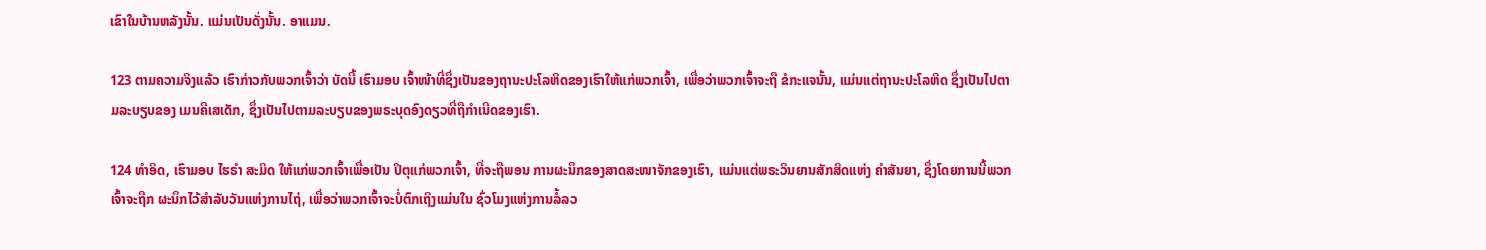ເຂົາໃນບ້ານຫລັງນັ້ນ. ແມ່ນເປັນດັ່ງນັ້ນ. ອາແມນ.

123 ຕາມຄວາມຈິງແລ້ວ ເຮົາກ່າວກັບພວກເຈົ້າວ່າ ບັດນີ້ ເຮົາມອບ ເຈົ້າໜ້າທີ່ຊຶ່ງເປັນຂອງຖານະປະໂລຫິດຂອງເຮົາໃຫ້ແກ່ພວກເຈົ້າ, ເພື່ອວ່າພວກເຈົ້າຈະຖື ຂໍກະແຈນັ້ນ, ແມ່ນແຕ່ຖານະປະໂລຫິດ ຊຶ່ງເປັນໄປຕາມລະບຽບຂອງ ເມນຄີເສເດັກ, ຊຶ່ງເປັນໄປຕາມລະບຽບຂອງພຣະບຸດອົງດຽວທີ່ຖືກຳເນີດຂອງເຮົາ.

124 ທຳອິດ, ເຮົາມອບ ໄຮຣຳ ສະມິດ ໃຫ້ແກ່ພວກເຈົ້າເພື່ອເປັນ ປິຕຸແກ່ພວກເຈົ້າ, ທີ່ຈະຖືພອນ ການຜະນຶກຂອງສາດສະໜາຈັກຂອງເຮົາ, ແມ່ນແຕ່ພຣະວິນຍານສັກສິດແຫ່ງ ຄຳສັນຍາ, ຊຶ່ງໂດຍການນີ້ພວກເຈົ້າຈະຖືກ ຜະນຶກໄວ້ສຳລັບວັນແຫ່ງການໄຖ່, ເພື່ອວ່າພວກເຈົ້າຈະບໍ່ຕົກເຖິງແມ່ນໃນ ຊົ່ວໂມງແຫ່ງການລໍ້ລວ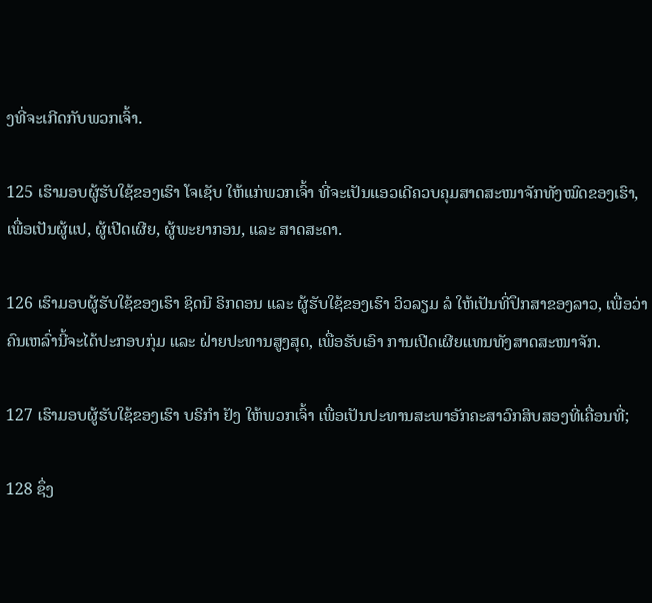ງທີ່ຈະເກີດກັບພວກເຈົ້າ.

125 ເຮົາມອບຜູ້ຮັບໃຊ້ຂອງເຮົາ ໂຈເຊັບ ໃຫ້ແກ່ພວກເຈົ້າ ທີ່ຈະເປັນແອວເດີຄວບຄຸມສາດສະໜາຈັກທັງໝົດຂອງເຮົາ, ເພື່ອເປັນຜູ້ແປ, ຜູ້ເປີດເຜີຍ, ຜູ້ພະຍາກອນ, ແລະ ສາດສະດາ.

126 ເຮົາມອບຜູ້ຮັບໃຊ້ຂອງເຮົາ ຊິດນີ ຣິກດອນ ແລະ ຜູ້ຮັບໃຊ້ຂອງເຮົາ ວິວລຽມ ລໍ ໃຫ້ເປັນທີ່ປຶກສາຂອງລາວ, ເພື່ອວ່າຄົນເຫລົ່ານີ້ຈະໄດ້ປະກອບກຸ່ມ ແລະ ຝ່າຍປະທານສູງສຸດ, ເພື່ອຮັບເອົາ ການເປີດເຜີຍແທນທັງສາດສະໜາຈັກ.

127 ເຮົາມອບຜູ້ຮັບໃຊ້ຂອງເຮົາ ບຣິກຳ ຢັງ ໃຫ້ພວກເຈົ້າ ເພື່ອເປັນປະທານສະພາອັກຄະສາວົກສິບສອງທີ່ເຄື່ອນທີ່;

128 ຊຶ່ງ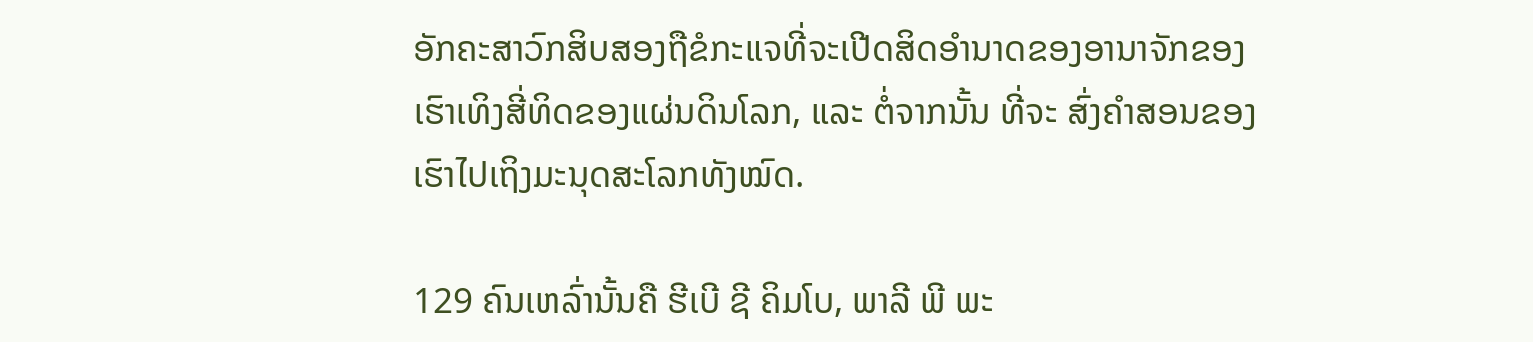ອັກຄະສາວົກສິບສອງຖືຂໍກະແຈທີ່ຈະເປີດສິດອຳນາດຂອງອານາຈັກຂອງເຮົາເທິງສີ່ທິດຂອງແຜ່ນດິນໂລກ, ແລະ ຕໍ່ຈາກນັ້ນ ທີ່ຈະ ສົ່ງຄຳສອນຂອງເຮົາໄປເຖິງມະນຸດສະໂລກທັງໝົດ.

129 ຄົນເຫລົ່ານັ້ນຄື ຮີເບີ ຊີ ຄິມໂບ, ພາລີ ພີ ພະ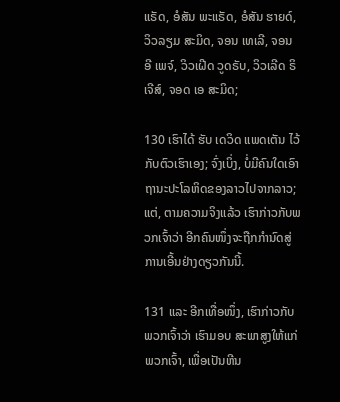ແຣັດ, ອໍສັນ ພະແຣັດ, ອໍສັນ ຮາຍດ໌, ວິວລຽມ ສະມິດ, ຈອນ ເທເລີ, ຈອນ ອີ ເພຈ໌, ວິວເຝີດ ວູດຣັບ, ວິວເລີດ ຣິເຈີສ໌, ຈອດ ເອ ສະມິດ;

130 ເຮົາໄດ້ ຮັບ ເດວິດ ແພດເຕັນ ໄວ້ກັບຕົວເຮົາເອງ; ຈົ່ງເບິ່ງ, ບໍ່ມີຄົນໃດເອົາຖານະປະໂລຫິດຂອງລາວໄປຈາກລາວ; ແຕ່, ຕາມຄວາມຈິງແລ້ວ ເຮົາກ່າວກັບພວກເຈົ້າວ່າ ອີກຄົນໜຶ່ງຈະຖືກກຳນົດສູ່ການເອີ້ນຢ່າງດຽວກັນນີ້.

131 ແລະ ອີກເທື່ອໜຶ່ງ, ເຮົາກ່າວກັບພວກເຈົ້າວ່າ ເຮົາມອບ ສະພາສູງໃຫ້ແກ່ພວກເຈົ້າ, ເພື່ອເປັນຫີນ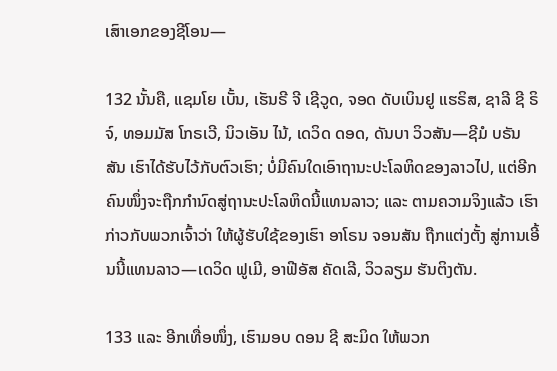ເສົາເອກຂອງຊີໂອນ—

132 ນັ້ນຄື, ແຊມໂຍ ເບັ້ນ, ເຮັນຣີ ຈີ ເຊີວູດ, ຈອດ ດັບເບິນຢູ ແຮຣິສ, ຊາລີ ຊີ ຣິຈ໌, ທອມມັສ ໂກຣເວີ, ນິວເອັນ ໄນ້, ເດວິດ ດອດ, ດັນບາ ວິວສັນ—ຊີມໍ ບຣັນສັນ ເຮົາໄດ້ຮັບໄວ້ກັບຕົວເຮົາ; ບໍ່ມີຄົນໃດເອົາຖານະປະໂລຫິດຂອງລາວໄປ, ແຕ່ອີກຄົນໜຶ່ງຈະຖືກກຳນົດສູ່ຖານະປະໂລຫິດນີ້ແທນລາວ; ແລະ ຕາມຄວາມຈິງແລ້ວ ເຮົາກ່າວກັບພວກເຈົ້າວ່າ ໃຫ້ຜູ້ຮັບໃຊ້ຂອງເຮົາ ອາໂຣນ ຈອນສັນ ຖືກແຕ່ງຕັ້ງ ສູ່ການເອີ້ນນີ້ແທນລາວ—ເດວິດ ຟູເມີ, ອາຟີອັສ ຄັດເລີ, ວິວລຽມ ຮັນຕິງຕັນ.

133 ແລະ ອີກເທື່ອໜຶ່ງ, ເຮົາມອບ ດອນ ຊີ ສະມິດ ໃຫ້ພວກ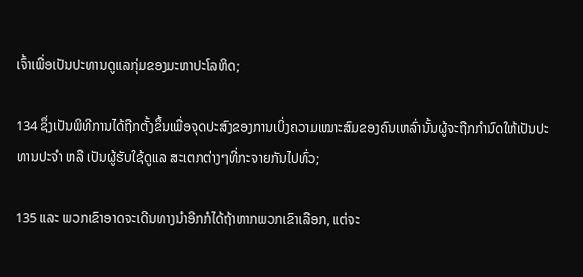ເຈົ້າເພື່ອເປັນປະທານດູແລກຸ່ມຂອງມະຫາປະໂລຫິດ;

134 ຊຶ່ງເປັນພິທີການໄດ້ຖືກຕັ້ງຂຶ້ນເພື່ອຈຸດປະສົງຂອງການເບິ່ງຄວາມເໝາະສົມຂອງຄົນເຫລົ່ານັ້ນຜູ້ຈະຖືກກຳນົດໃຫ້ເປັນປະທານປະຈຳ ຫລື ເປັນຜູ້ຮັບໃຊ້ດູແລ ສະເຕກຕ່າງໆທີ່ກະຈາຍກັນໄປທົ່ວ;

135 ແລະ ພວກເຂົາອາດຈະເດີນທາງນຳອີກກໍໄດ້ຖ້າຫາກພວກເຂົາເລືອກ, ແຕ່ຈະ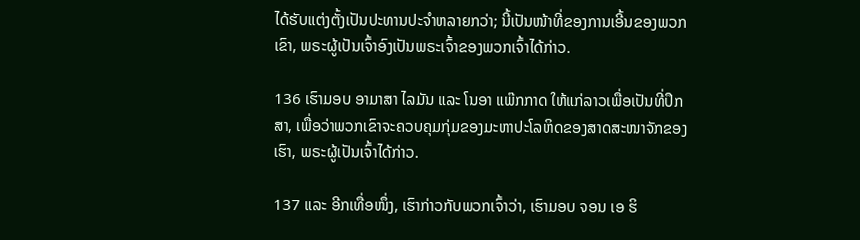ໄດ້ຮັບແຕ່ງຕັ້ງເປັນປະທານປະຈຳຫລາຍກວ່າ; ນີ້ເປັນໜ້າທີ່ຂອງການເອີ້ນຂອງພວກເຂົາ, ພຣະຜູ້ເປັນເຈົ້າອົງເປັນພຣະເຈົ້າຂອງພວກເຈົ້າໄດ້ກ່າວ.

136 ເຮົາມອບ ອາມາສາ ໄລມັນ ແລະ ໂນອາ ແພ໊ກກາດ ໃຫ້ແກ່ລາວເພື່ອເປັນທີ່ປຶກສາ, ເພື່ອວ່າພວກເຂົາຈະຄວບຄຸມກຸ່ມຂອງມະຫາປະໂລຫິດຂອງສາດສະໜາຈັກຂອງເຮົາ, ພຣະຜູ້ເປັນເຈົ້າໄດ້ກ່າວ.

137 ແລະ ອີກເທື່ອໜຶ່ງ, ເຮົາກ່າວກັບພວກເຈົ້າວ່າ, ເຮົາມອບ ຈອນ ເອ ຮິ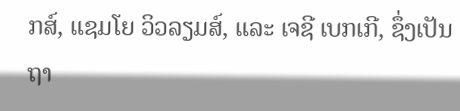ກສ໌, ແຊມໂຍ ວິວລຽມສ໌, ແລະ ເຈຊີ ເບກເກີ, ຊຶ່ງເປັນຖາ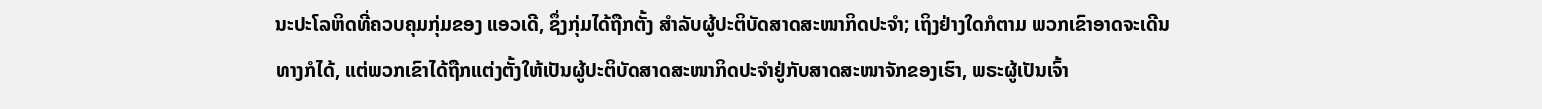ນະປະໂລຫິດທີ່ຄວບຄຸມກຸ່ມຂອງ ແອວເດີ, ຊຶ່ງກຸ່ມໄດ້ຖືກຕັ້ງ ສຳລັບຜູ້ປະຕິບັດສາດສະໜາກິດປະຈຳ; ເຖິງຢ່າງໃດກໍຕາມ ພວກເຂົາອາດຈະເດີນທາງກໍໄດ້, ແຕ່ພວກເຂົາໄດ້ຖືກແຕ່ງຕັ້ງໃຫ້ເປັນຜູ້ປະຕິບັດສາດສະໜາກິດປະຈຳຢູ່ກັບສາດສະໜາຈັກຂອງເຮົາ, ພຣະຜູ້ເປັນເຈົ້າ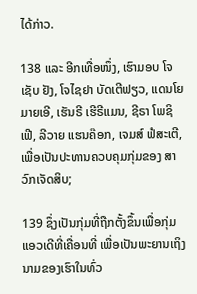ໄດ້ກ່າວ.

138 ແລະ ອີກເທື່ອໜຶ່ງ, ເຮົາມອບ ໂຈເຊັບ ຢັງ, ໂຈໄຊຢາ ບັດເຕີຟຽວ, ແດນໂຍ ມາຍເອີ, ເຮັນຣີ ເຮີຣີແມນ, ຊີຣາ ໂພຊິເຟີ, ລີວາຍ ແຮນຄ໊ອກ, ເຈມສ໌ ຟໍສະເຕີ, ເພື່ອເປັນປະທານຄວບຄຸມກຸ່ມຂອງ ສາວົກເຈັດສິບ;

139 ຊຶ່ງເປັນກຸ່ມທີ່ຖືກຕັ້ງຂຶ້ນເພື່ອກຸ່ມແອວເດີທີ່ເຄື່ອນທີ່ ເພື່ອເປັນພະຍານເຖິງນາມຂອງເຮົາໃນທົ່ວ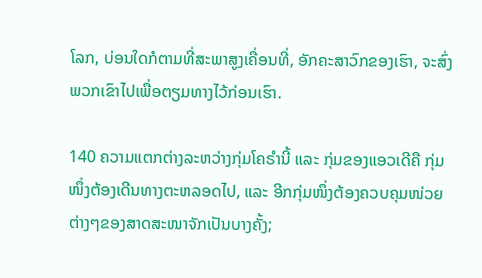ໂລກ, ບ່ອນໃດກໍຕາມທີ່ສະພາສູງເຄື່ອນທີ່, ອັກຄະສາວົກຂອງເຮົາ, ຈະສົ່ງພວກເຂົາໄປເພື່ອຕຽມທາງໄວ້ກ່ອນເຮົາ.

140 ຄວາມແຕກຕ່າງລະຫວ່າງກຸ່ມໂຄຣຳນີ້ ແລະ ກຸ່ມຂອງແອວເດີຄື ກຸ່ມໜຶ່ງຕ້ອງເດີນທາງຕະຫລອດໄປ, ແລະ ອີກກຸ່ມໜຶ່ງຕ້ອງຄວບຄຸມໜ່ວຍຕ່າງໆຂອງສາດສະໜາຈັກເປັນບາງຄັ້ງ;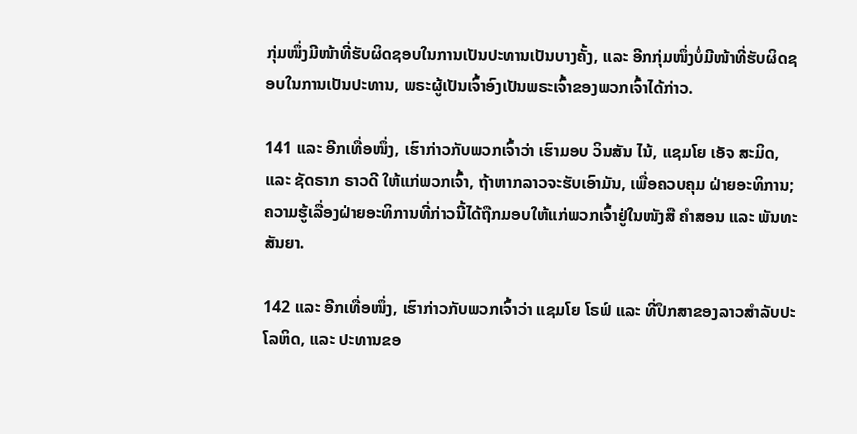ກຸ່ມໜຶ່ງມີໜ້າທີ່ຮັບຜິດຊອບໃນການເປັນປະທານເປັນບາງຄັ້ງ, ແລະ ອີກກຸ່ມໜຶ່ງບໍ່ມີໜ້າທີ່ຮັບຜິດຊອບໃນການເປັນປະທານ, ພຣະຜູ້ເປັນເຈົ້າອົງເປັນພຣະເຈົ້າຂອງພວກເຈົ້າໄດ້ກ່າວ.

141 ແລະ ອີກເທື່ອໜຶ່ງ, ເຮົາກ່າວກັບພວກເຈົ້າວ່າ ເຮົາມອບ ວິນສັນ ໄນ້, ແຊມໂຍ ເອັຈ ສະມິດ, ແລະ ຊັດຣາກ ຣາວດີ ໃຫ້ແກ່ພວກເຈົ້າ, ຖ້າຫາກລາວຈະຮັບເອົາມັນ, ເພື່ອຄວບຄຸມ ຝ່າຍອະທິການ; ຄວາມຮູ້ເລື່ອງຝ່າຍອະທິການທີ່ກ່າວນີ້ໄດ້ຖືກມອບໃຫ້ແກ່ພວກເຈົ້າຢູ່ໃນໜັງສື ຄຳສອນ ແລະ ພັນທະສັນຍາ.

142 ແລະ ອີກເທື່ອໜຶ່ງ, ເຮົາກ່າວກັບພວກເຈົ້າວ່າ ແຊມໂຍ ໂຣຟ໌ ແລະ ທີ່ປຶກສາຂອງລາວສຳລັບປະໂລຫິດ, ແລະ ປະທານຂອ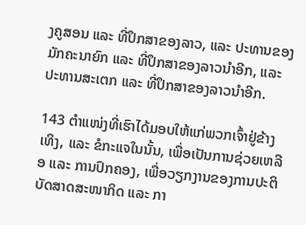ງຄູສອນ ແລະ ທີ່ປຶກສາຂອງລາວ, ແລະ ປະທານຂອງມັກຄະນາຍົກ ແລະ ທີ່ປຶກສາຂອງລາວນຳອີກ, ແລະ ປະທານສະເຕກ ແລະ ທີ່ປຶກສາຂອງລາວນຳອີກ.

143 ຕຳແໜ່ງທີ່ເຮົາໄດ້ມອບໃຫ້ແກ່ພວກເຈົ້າຢູ່ຂ້າງເທິງ, ແລະ ຂໍກະແຈໃນນັ້ນ, ເພື່ອເປັນການຊ່ວຍເຫລືອ ແລະ ການປົກຄອງ, ເພື່ອວຽກງານຂອງການປະຕິບັດສາດສະໜາກິດ ແລະ ກາ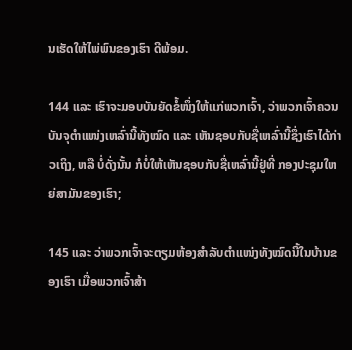ນເຮັດໃຫ້ໄພ່ພົນຂອງເຮົາ ດີພ້ອມ.

144 ແລະ ເຮົາຈະມອບບັນຍັດຂໍ້ໜຶ່ງໃຫ້ແກ່ພວກເຈົ້າ, ວ່າພວກເຈົ້າຄວນບັນຈຸຕຳແໜ່ງເຫລົ່ານີ້ທັງໝົດ ແລະ ເຫັນຊອບກັບຊື່ເຫລົ່ານີ້ຊຶ່ງເຮົາໄດ້ກ່າວເຖິງ, ຫລື ບໍ່ດັ່ງນັ້ນ ກໍບໍ່ໃຫ້ເຫັນຊອບກັບຊື່ເຫລົ່ານີ້ຢູ່ທີ່ ກອງປະຊຸມໃຫຍ່ສາມັນຂອງເຮົາ;

145 ແລະ ວ່າພວກເຈົ້າຈະຕຽມຫ້ອງສຳລັບຕຳແໜ່ງທັງໝົດນີ້ໃນບ້ານຂອງເຮົາ ເມື່ອພວກເຈົ້າສ້າ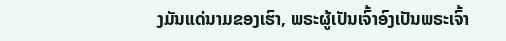ງມັນແດ່ນາມຂອງເຮົາ, ພຣະຜູ້ເປັນເຈົ້າອົງເປັນພຣະເຈົ້າ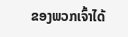ຂອງພວກເຈົ້າໄດ້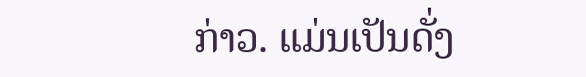ກ່າວ. ແມ່ນເປັນດັ່ງ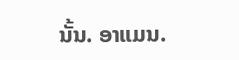ນັ້ນ. ອາແມນ.